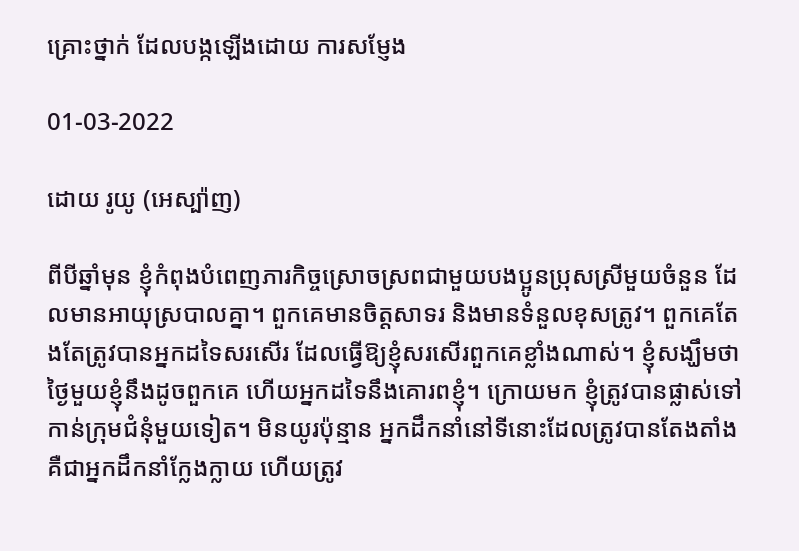គ្រោះថ្នាក់ ដែលបង្កឡើងដោយ ការសម្ញែង

01-03-2022

ដោយ រូយូ (អេស្ប៉ាញ)

ពីបីឆ្នាំមុន ខ្ញុំកំពុងបំពេញភារកិច្ចស្រោចស្រពជាមួយបងប្អូនប្រុសស្រីមួយចំនួន ដែលមានអាយុស្របាលគ្នា។ ពួកគេមានចិត្តសាទរ និងមានទំនួលខុសត្រូវ។ ពួកគេតែងតែត្រូវបានអ្នកដទៃសរសើរ ដែលធ្វើឱ្យខ្ញុំសរសើរពួកគេខ្លាំងណាស់។ ខ្ញុំសង្ឃឹមថាថ្ងៃមួយខ្ញុំនឹងដូចពួកគេ ហើយអ្នកដទៃនឹងគោរពខ្ញុំ។ ក្រោយមក ខ្ញុំត្រូវបានផ្លាស់ទៅកាន់ក្រុមជំនុំមួយទៀត។ មិនយូរប៉ុន្មាន អ្នកដឹកនាំនៅទីនោះដែលត្រូវបានតែងតាំងគឺជាអ្នកដឹកនាំក្លែងក្លាយ ហើយត្រូវ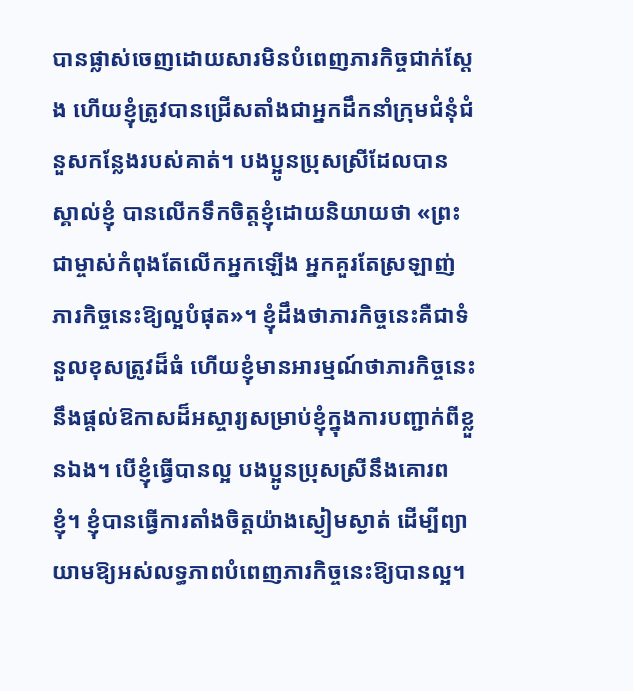បានផ្លាស់ចេញដោយសារមិនបំពេញភារកិច្ចជាក់ស្ដែង ហើយខ្ញុំត្រូវបានជ្រើសតាំងជាអ្នកដឹកនាំក្រុមជំនុំជំនួសកន្លែងរបស់គាត់។ បងប្អូនប្រុសស្រីដែលបានស្គាល់ខ្ញុំ បានលើកទឹកចិត្តខ្ញុំដោយនិយាយថា «ព្រះជាម្ចាស់កំពុងតែលើកអ្នកឡើង អ្នកគួរតែស្រឡាញ់ភារកិច្ចនេះឱ្យល្អបំផុត»។ ខ្ញុំដឹងថាភារកិច្ចនេះគឺជាទំនួលខុសត្រូវដ៏ធំ ហើយខ្ញុំមានអារម្មណ៍ថាភារកិច្ចនេះនឹងផ្ដល់ឱកាសដ៏អស្ចារ្យសម្រាប់ខ្ញុំក្នុងការបញ្ជាក់ពីខ្លួនឯង។ បើខ្ញុំធ្វើបានល្អ បងប្អូនប្រុសស្រីនឹងគោរពខ្ញុំ។ ខ្ញុំបានធ្វើការតាំងចិត្តយ៉ាងស្ងៀមស្ងាត់ ដើម្បីព្យាយាមឱ្យអស់លទ្ធភាពបំពេញភារកិច្ចនេះឱ្យបានល្អ។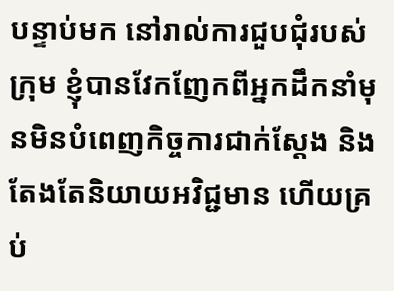បន្ទាប់មក នៅរាល់ការជួបជុំរបស់ក្រុម ខ្ញុំបានវែកញែកពីអ្នកដឹកនាំមុនមិនបំពេញកិច្ចការជាក់ស្ដែង និងតែងតែនិយាយអវិជ្ជមាន ហើយគ្រប់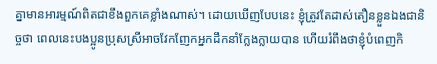គ្នាមានអារម្មណ៍ពិតជាខឹងពួកគេខ្លាំងណាស់។ ដោយឃើញបែបនេះ ខ្ញុំត្រូវតែដាស់តឿនខ្លួនឯងជានិច្ចថា ពេលនេះបងប្អូនប្រុសស្រីអាចវែកញែកអ្នកដឹកនាំក្លែងក្លាយបាន ហើយរំពឹងថាខ្ញុំបំពេញកិ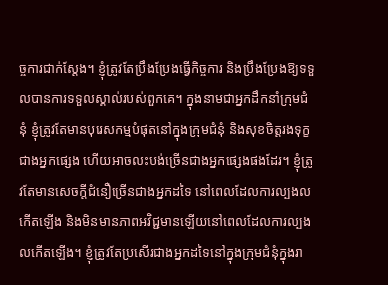ច្ចការជាក់ស្ដែង។ ខ្ញុំត្រូវតែប្រឹងប្រែងធ្វើកិច្ចការ និងប្រឹងប្រែងឱ្យទទួលបានការទទួលស្គាល់របស់ពួកគេ។ ក្នុងនាមជាអ្នកដឹកនាំក្រុមជំនុំ ខ្ញុំត្រូវតែមានបុរេសកម្មបំផុតនៅក្នុងក្រុមជំនុំ និងសុខចិត្តរងទុក្ខជាងអ្នកផ្សេង ហើយអាចលះបង់ច្រើនជាងអ្នកផ្សេងផងដែរ។ ខ្ញុំត្រូវតែមានសេចក្ដីជំនឿច្រើនជាងអ្នកដទៃ នៅពេលដែលការល្បងលកើតឡើង និងមិនមានភាពអវិជ្ជមានឡើយនៅពេលដែលការល្បងលកើតឡើង។ ខ្ញុំត្រូវតែប្រសើរជាងអ្នកដទៃនៅក្នុងក្រុមជំនុំក្នុងរា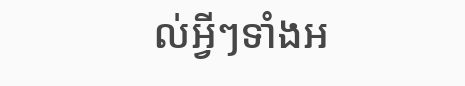ល់អ្វីៗទាំងអ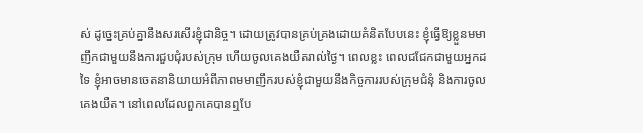ស់ ដូច្នេះគ្រប់គ្នានឹងសរសើរខ្ញុំជានិច្ច។ ដោយត្រូវបានគ្រប់គ្រងដោយគំនិតបែបនេះ ខ្ញុំធ្វើឱ្យខ្លួនមមាញឹកជាមួយនឹងការជួបជុំរបស់ក្រុម ហើយចូលគេងយឺតរាល់ថ្ងៃ។ ពេលខ្លះ ពេលជជែកជាមួយអ្នកដទៃ ខ្ញុំអាចមានចេតនានិយាយអំពីភាពមមាញឹករបស់ខ្ញុំជាមួយនឹងកិច្ចការរបស់ក្រុមជំនុំ និងការចូលគេងយឺត។ នៅពេលដែលពួកគេបានឮបែ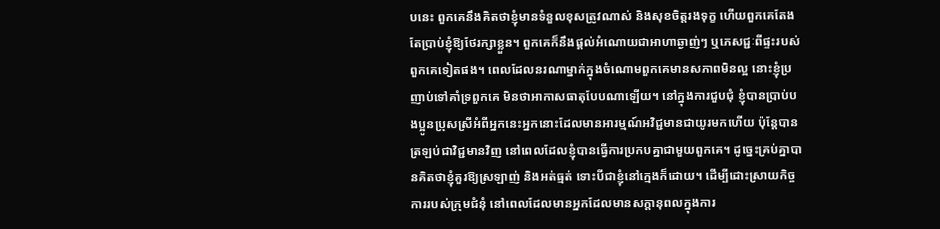បនេះ ពួកគេនឹងគិតថាខ្ញុំមានទំនួលខុសត្រូវណាស់ និងសុខចិត្តរងទុក្ខ ហើយពួកគេតែងតែប្រាប់ខ្ញុំឱ្យថែរក្សាខ្លួន។ ពួកគេក៏នឹងផ្ដល់អំណោយជាអាហាឆ្ងាញ់ៗ ឬភេសជ្ជៈពីផ្ទះរបស់ពួកគេទៀតផង។ ពេលដែលនរណាម្នាក់ក្នុងចំណោមពួកគេមានសភាពមិនល្អ នោះខ្ញុំប្រញាប់ទៅគាំទ្រពួកគេ មិនថាអាកាសធាតុបែបណាឡើយ។ នៅក្នុងការជួបជុំ ខ្ញុំបានប្រាប់បងប្អូនប្រុសស្រីអំពីអ្នកនេះអ្នកនោះដែលមានអារម្មណ៍អវិជ្ជមានជាយូរមកហើយ ប៉ុន្តែបានត្រឡប់ជាវិជ្ជមានវិញ នៅពេលដែលខ្ញុំបានធ្វើការប្រកបគ្នាជាមួយពួកគេ។ ដូច្នេះគ្រប់គ្នាបានគិតថាខ្ញុំគួរឱ្យស្រឡាញ់ និងអត់ធ្មត់ ទោះបីជាខ្ញុំនៅក្មេងក៏ដោយ។ ដើម្បីដោះស្រាយកិច្ចការរបស់ក្រុមជំនុំ នៅពេលដែលមានអ្នកដែលមានសក្ដានុពលក្នុងការ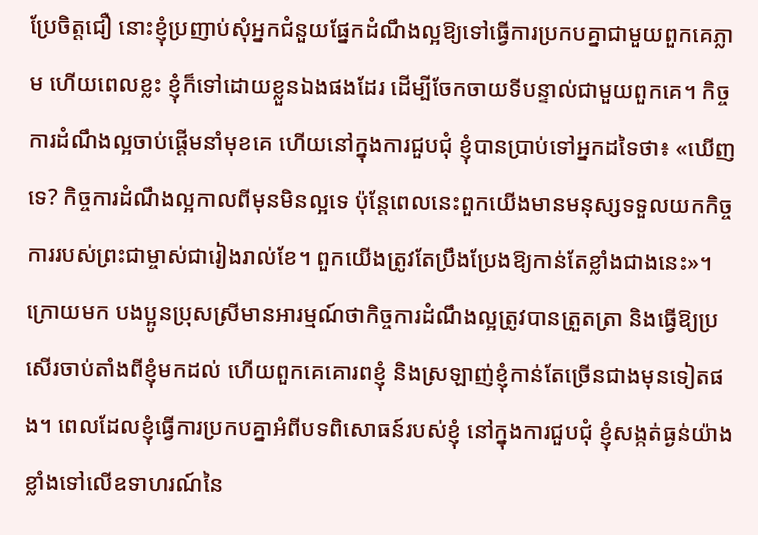ប្រែចិត្តជឿ នោះខ្ញុំប្រញាប់សុំអ្នកជំនួយផ្នែកដំណឹងល្អឱ្យទៅធ្វើការប្រកបគ្នាជាមួយពួកគេភ្លាម ហើយពេលខ្លះ ខ្ញុំក៏ទៅដោយខ្លួនឯងផងដែរ ដើម្បីចែកចាយទីបន្ទាល់ជាមួយពួកគេ។ កិច្ចការដំណឹងល្អចាប់ផ្ដើមនាំមុខគេ ហើយនៅក្នុងការជួបជុំ ខ្ញុំបានប្រាប់ទៅអ្នកដទៃថា៖ «ឃើញទេ? កិច្ចការដំណឹងល្អកាលពីមុនមិនល្អទេ ប៉ុន្តែពេលនេះពួកយើងមានមនុស្សទទួលយកកិច្ចការរបស់ព្រះជាម្ចាស់ជារៀងរាល់ខែ។ ពួកយើងត្រូវតែប្រឹងប្រែងឱ្យកាន់តែខ្លាំងជាងនេះ»។ ក្រោយមក បងប្អូនប្រុសស្រីមានអារម្មណ៍ថាកិច្ចការដំណឹងល្អត្រូវបានត្រួតត្រា និងធ្វើឱ្យប្រសើរចាប់តាំងពីខ្ញុំមកដល់ ហើយពួកគេគោរពខ្ញុំ និងស្រឡាញ់ខ្ញុំកាន់តែច្រើនជាងមុនទៀតផង។ ពេលដែលខ្ញុំធ្វើការប្រកបគ្នាអំពីបទពិសោធន៍របស់ខ្ញុំ នៅក្នុងការជួបជុំ ខ្ញុំសង្កត់ធ្ងន់យ៉ាងខ្លាំងទៅលើឧទាហរណ៍នៃ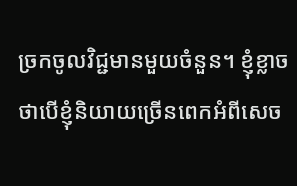ច្រកចូលវិជ្ជមានមួយចំនួន។ ខ្ញុំខ្លាចថាបើខ្ញុំនិយាយច្រើនពេកអំពីសេច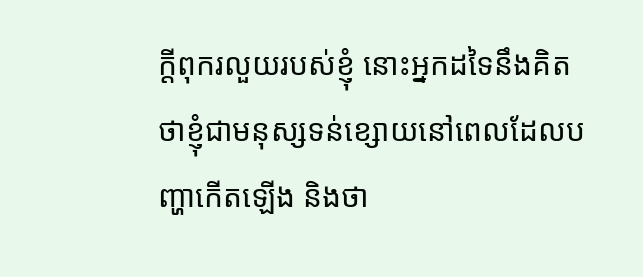ក្ដីពុករលួយរបស់ខ្ញុំ នោះអ្នកដទៃនឹងគិតថាខ្ញុំជាមនុស្សទន់ខ្សោយនៅពេលដែលបញ្ហាកើតឡើង និងថា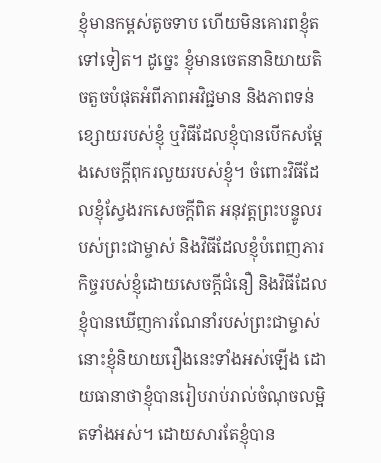ខ្ញុំមានកម្ពស់តូចទាប ហើយមិនគោរពខ្ញុំតទៅទៀត។ ដូច្នេះ ខ្ញុំមានចេតនានិយាយតិចតួចបំផុតអំពីភាពអវិជ្ជមាន និងភាពទន់ខ្សោយរបស់ខ្ញុំ ឬវិធីដែលខ្ញុំបានបើកសម្ដែងសេចក្ដីពុករលួយរបស់ខ្ញុំ។ ចំពោះវិធីដែលខ្ញុំស្វែងរកសេចក្ដីពិត អនុវត្តព្រះបន្ទូលរបស់ព្រះជាម្ចាស់ និងវិធីដែលខ្ញុំបំពេញភារកិច្ចរបស់ខ្ញុំដោយសេចក្ដីជំនឿ និងវិធីដែលខ្ញុំបានឃើញការណែនាំរបស់ព្រះជាម្ចាស់ នោះខ្ញុំនិយាយរឿងនេះទាំងអស់ឡើង ដោយធានាថាខ្ញុំបានរៀបរាប់រាល់ចំណុចលម្អិតទាំងអស់។ ដោយសារតែខ្ញុំបាន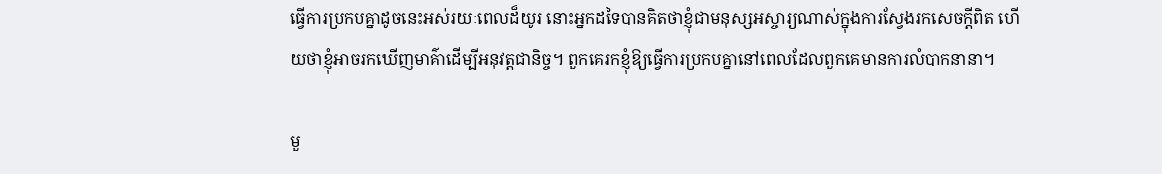ធ្វើការប្រកបគ្នាដូចនេះអស់រយៈពេលដ៏យូរ នោះអ្នកដទៃបានគិតថាខ្ញុំជាមនុស្សអស្ចារ្យណាស់ក្នុងការស្វែងរកសេចក្ដីពិត ហើយថាខ្ញុំអាចរកឃើញមាគ៌ាដើម្បីអនុវត្តជានិច្ច។ ពួកគេរកខ្ញុំឱ្យធ្វើការប្រកបគ្នានៅពេលដែលពួកគេមានការលំបាកនានា។

មួ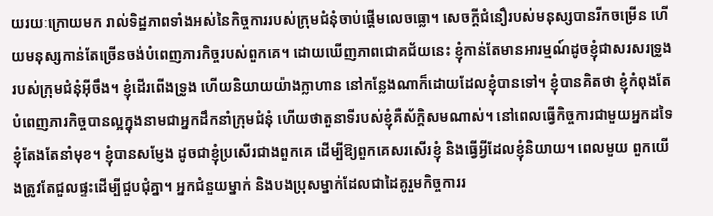យរយៈក្រោយមក រាល់ទិដ្ឋភាពទាំងអស់នៃកិច្ចការរបស់ក្រុមជំនុំចាប់ផ្ដើមលេចធ្លោ។ សេចក្ដីជំនឿរបស់មនុស្សបានរីកចម្រើន ហើយមនុស្សកាន់តែច្រើនចង់បំពេញភារកិច្ចរបស់ពួកគេ។ ដោយឃើញភាពជោគជ័យនេះ ខ្ញុំកាន់តែមានអារម្មណ៍ដូចខ្ញុំជាសរសរទ្រូងរបស់ក្រុមជំនុំអ៊ីចឹង។ ខ្ញុំដើរពើងទ្រូង ហើយនិយាយយ៉ាងក្លាហាន នៅកន្លែងណាក៏ដោយដែលខ្ញុំបានទៅ។ ខ្ញុំបានគិតថា ខ្ញុំកំពុងតែបំពេញភារកិច្ចបានល្អក្នុងនាមជាអ្នកដឹកនាំក្រុមជំនុំ ហើយថាតួនាទីរបស់ខ្ញុំគឺស័ក្ដិសមណាស់។ នៅពេលធ្វើកិច្ចការជាមួយអ្នកដទៃ ខ្ញុំតែងតែនាំមុខ។ ខ្ញុំបានសម្ញែង ដូចជាខ្ញុំប្រសើរជាងពួកគេ ដើម្បីឱ្យពួកគេសរសើរខ្ញុំ និងធ្វើអ្វីដែលខ្ញុំនិយាយ។ ពេលមួយ ពួកយើងត្រូវតែជួលផ្ទះដើម្បីជួបជុំគ្នា។ អ្នកជំនួយម្នាក់ និងបងប្រុសម្នាក់ដែលជាដៃគូរួមកិច្ចការរ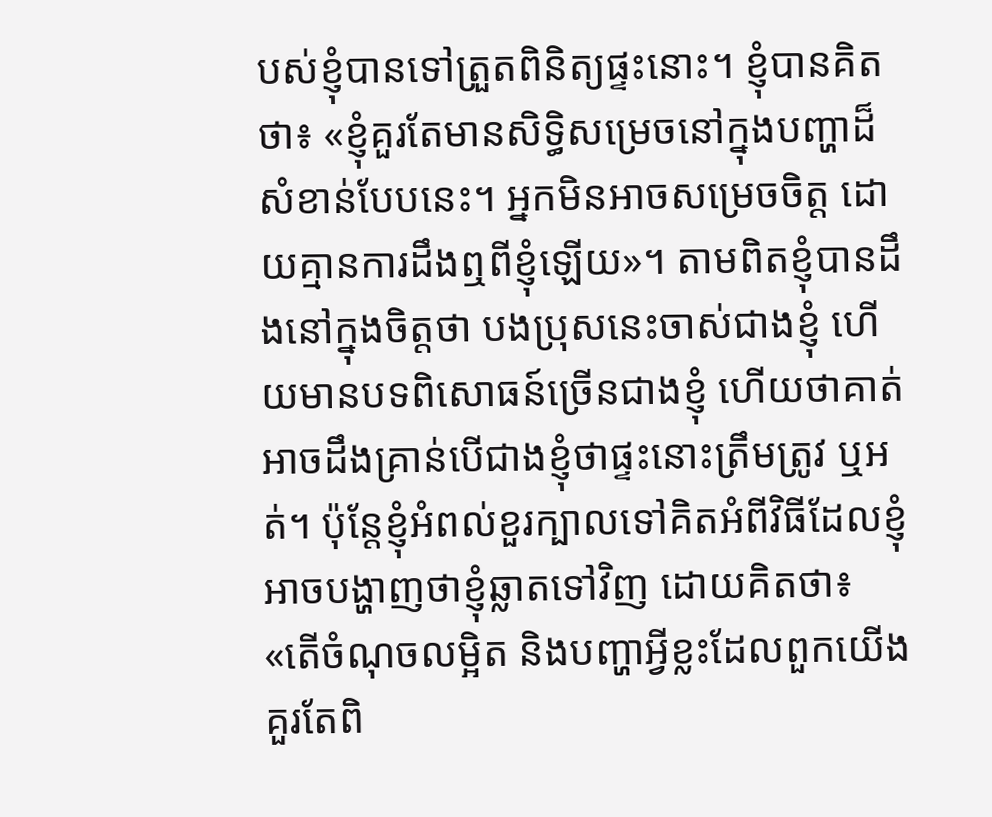បស់ខ្ញុំបានទៅត្រួតពិនិត្យផ្ទះនោះ។ ខ្ញុំបានគិតថា៖ «ខ្ញុំគួរតែមានសិទ្ធិសម្រេចនៅក្នុងបញ្ហាដ៏សំខាន់បែបនេះ។ អ្នកមិនអាចសម្រេចចិត្ត ដោយគ្មានការដឹងឮពីខ្ញុំឡើយ»។ តាមពិតខ្ញុំបានដឹងនៅក្នុងចិត្តថា បងប្រុសនេះចាស់ជាងខ្ញុំ ហើយមានបទពិសោធន៍ច្រើនជាងខ្ញុំ ហើយថាគាត់អាចដឹងគ្រាន់បើជាងខ្ញុំថាផ្ទះនោះត្រឹមត្រូវ ឬអត់។ ប៉ុន្តែខ្ញុំអំពល់ខួរក្បាលទៅគិតអំពីវិធីដែលខ្ញុំអាចបង្ហាញថាខ្ញុំឆ្លាតទៅវិញ ដោយគិតថា៖ «តើចំណុចលម្អិត និងបញ្ហាអ្វីខ្លះដែលពួកយើងគួរតែពិ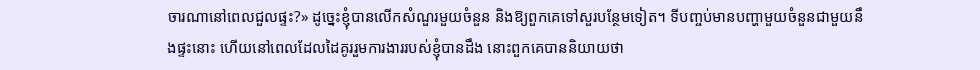ចារណានៅពេលជួលផ្ទះ?» ដូច្នេះខ្ញុំបានលើកសំណួរមួយចំនួន និងឱ្យពួកគេទៅសួរបន្ថែមទៀត។ ទីបញ្ចប់មានបញ្ហាមួយចំនួនជាមួយនឹងផ្ទះនោះ ហើយនៅពេលដែលដៃគូររួមការងាររបស់ខ្ញុំបានដឹង នោះពួកគេបាននិយាយថា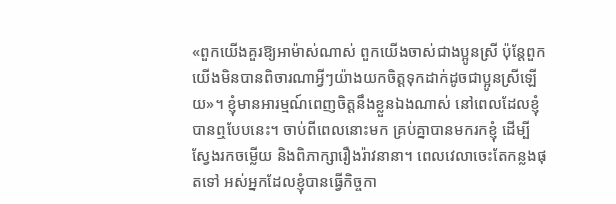«ពួកយើងគួរឱ្យអាម៉ាស់ណាស់ ពួកយើងចាស់ជាងប្អូនស្រី ប៉ុន្តែពួកយើងមិនបានពិចារណាអ្វីៗយ៉ាងយកចិត្តទុកដាក់ដូចជាប្អូនស្រីឡើយ»។ ខ្ញុំមានអារម្មណ៍ពេញចិត្តនឹងខ្លួនឯងណាស់ នៅពេលដែលខ្ញុំបានឮបែបនេះ។ ចាប់ពីពេលនោះមក គ្រប់គ្នាបានមករកខ្ញុំ ដើម្បីស្វែងរកចម្លើយ និងពិភាក្សារឿងរ៉ាវនានា។ ពេលវេលាចេះតែកន្លងផុតទៅ អស់អ្នកដែលខ្ញុំបានធ្វើកិច្ចកា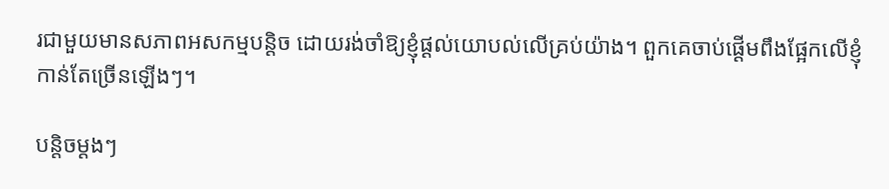រជាមួយមានសភាពអសកម្មបន្តិច ដោយរង់ចាំឱ្យខ្ញុំផ្ដល់យោបល់លើគ្រប់យ៉ាង។ ពួកគេចាប់ផ្ដើមពឹងផ្អែកលើខ្ញុំកាន់តែច្រើនឡើងៗ។

បន្តិចម្ដងៗ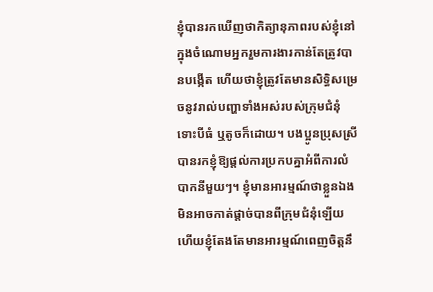ខ្ញុំបានរកឃើញថាកិត្យានុភាពរបស់ខ្ញុំនៅក្នុងចំណោមអ្នករួមការងារកាន់តែត្រូវបានបង្កើត ហើយថាខ្ញុំត្រូវតែមានសិទ្ធិសម្រេចនូវរាល់បញ្ហាទាំងអស់របស់ក្រុមជំនុំ ទោះបីធំ ឬតូចក៏ដោយ។ បងប្អូនប្រុសស្រីបានរកខ្ញុំឱ្យផ្ដល់ការប្រកបគ្នាអំពីការលំបាកនីមួយៗ។ ខ្ញុំមានអារម្មណ៍ថាខ្លួនឯងមិនអាចកាត់ផ្ដាច់បានពីក្រុមជំនុំឡើយ ហើយខ្ញុំតែងតែមានអារម្មណ៍ពេញចិត្តនឹ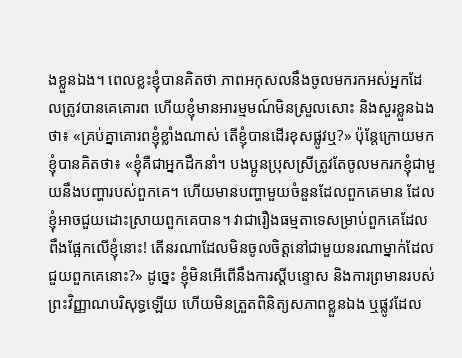ងខ្លួនឯង។ ពេលខ្លះខ្ញុំបានគិតថា ភាពអកុសលនឹងចូលមករកអស់អ្នកដែលត្រូវបានគេគោរព ហើយខ្ញុំមានអារម្មមណ៍មិនស្រួលសោះ និងសួរខ្លួនឯងថា៖ «គ្រប់គ្នាគោរពខ្ញុំខ្លាំងណាស់ តើខ្ញុំបានដើរខុសផ្លូវឬ?» ប៉ុន្តែក្រោយមកខ្ញុំបានគិតថា៖ «ខ្ញុំគឺជាអ្នកដឹកនាំ។ បងប្អូនប្រុសស្រីត្រូវតែចូលមករកខ្ញុំជាមួយនឹងបញ្ហារបស់ពួកគេ។ ហើយមានបញ្ហាមួយចំនួនដែលពួកគេមាន ដែលខ្ញុំអាចជួយដោះស្រាយពួកគេបាន។ វាជារឿងធម្មតាទេសម្រាប់ពួកគេដែលពឹងផ្អែកលើខ្ញុំនោះ! តើនរណាដែលមិនចូលចិត្តនៅជាមួយនរណាម្នាក់ដែលជួយពួកគេនោះ?» ដូច្នេះ ខ្ញុំមិនអើពើនឹងការស្ដីបន្ទោស និងការព្រមានរបស់ព្រះវិញ្ញាណបរិសុទ្ធឡើយ ហើយមិនត្រួតពិនិត្យសភាពខ្លួនឯង ឬផ្លូវដែល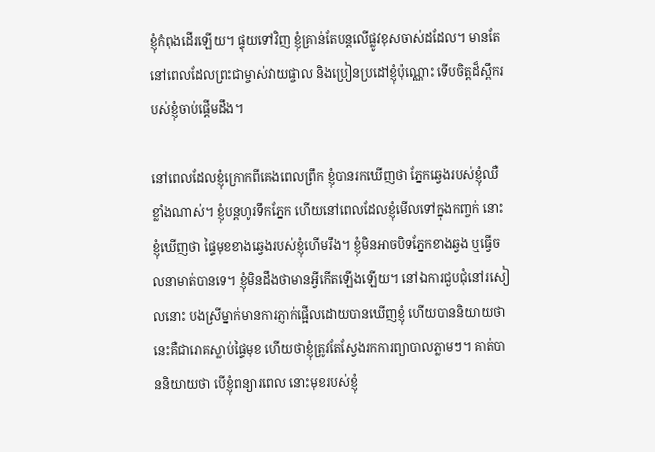ខ្ញុំកំពុងដើរឡើយ។ ផ្ទុយទៅវិញ ខ្ញុំគ្រាន់តែបន្តលើផ្លូវខុសចាស់ដដែល។ មានតែនៅពេលដែលព្រះជាម្ចាស់វាយផ្ចាល និងប្រៀនប្រដៅខ្ញុំប៉ុណ្ណោះ ទើបចិត្ដដ៏ស្ពឹករបស់ខ្ញុំចាប់ផ្ដើមដឹង។

នៅពេលដែលខ្ញុំក្រោកពីគេងពេលព្រឹក ខ្ញុំបានរកឃើញថា ភ្នែកឆ្វេងរបស់ខ្ញុំឈឺខ្លាំងណាស់។ ខ្ញុំបន្តហូរទឹកភ្នែក ហើយនៅពេលដែលខ្ញុំមើលទៅក្នុងកញ្ចក់ នោះខ្ញុំឃើញថា ផ្ទៃមុខខាងឆ្វេងរបស់ខ្ញុំហើមរឹង។ ខ្ញុំមិនអាចបិទភ្នែកខាងឆ្វង ឬធ្វើចលនាមាត់បានទេ។ ខ្ញុំមិនដឹងថាមានអ្វីកើតឡើងឡើយ។ នៅឯការជួបជុំនៅរសៀលនោះ បងស្រីម្នាក់មានការភ្ញាក់ផ្អើលដោយបានឃើញខ្ញុំ ហើយបាននិយាយថានេះគឺជារោគស្លាប់ផ្ទៃមុខ ហើយថាខ្ញុំត្រូវតែស្វែងរកការព្យាបាលភ្លាមៗ។ គាត់បាននិយាយថា បើខ្ញុំពន្យារពេល នោះមុខរបស់ខ្ញុំ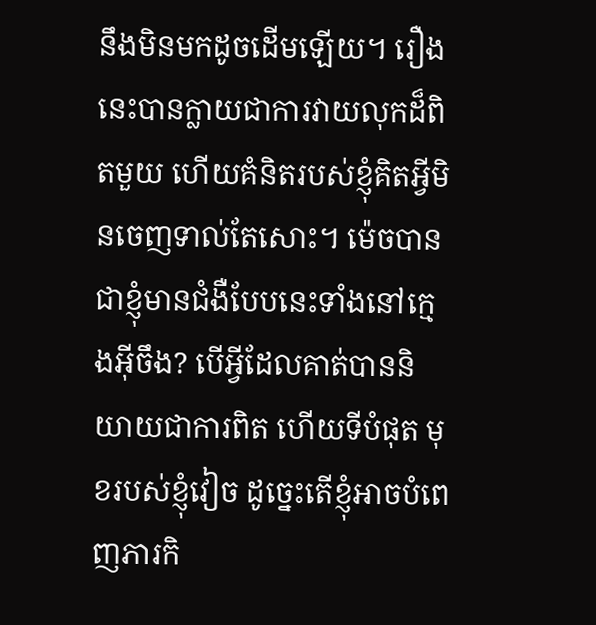នឹងមិនមកដូចដើមឡើយ។ រឿងនេះបានក្លាយជាការវាយលុកដ៏ពិតមួយ ហើយគំនិតរបស់ខ្ញុំគិតអ្វីមិនចេញទាល់តែសោះ។ ម៉េចបានជាខ្ញុំមានជំងឺបែបនេះទាំងនៅក្មេងអ៊ីចឹង? បើអ្វីដែលគាត់បាននិយាយជាការពិត ហើយទីបំផុត មុខរបស់ខ្ញុំវៀច ដូច្នេះតើខ្ញុំអាចបំពេញភារកិ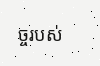ច្ចរបស់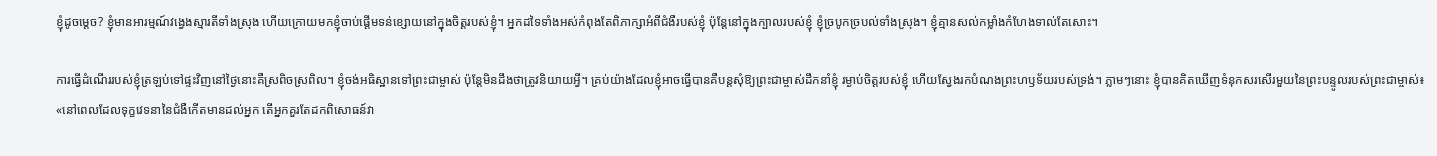ខ្ញុំដូចម្ដេច? ខ្ញុំមានអារម្មណ៍វង្វេងស្មារតីទាំងស្រុង ហើយក្រោយមកខ្ញុំចាប់ផ្ដើមទន់ខ្សោយនៅក្នុងចិត្តរបស់ខ្ញុំ។ អ្នកដទៃទាំងអស់កំពុងតែពិភាក្សាអំពីជំងឺរបស់ខ្ញុំ ប៉ុន្តែនៅក្នុងក្បាលរបស់ខ្ញុំ ខ្ញុំច្របូកច្របល់ទាំងស្រុង។ ខ្ញុំគ្មានសល់កម្លាំងកំហែងទាល់តែសោះ។

ការធ្វើដំណើររបស់ខ្ញុំត្រឡប់ទៅផ្ទះវិញនៅថ្ងៃនោះគឺស្រពិចស្រពិល។ ខ្ញុំចង់អធិស្ឋានទៅព្រះជាម្ចាស់ ប៉ុន្តែមិនដឹងថាត្រូវនិយាយអ្វី។ គ្រប់យ៉ាងដែលខ្ញុំអាចធ្វើបានគឺបន្តសុំឱ្យព្រះជាម្ចាស់ដឹកនាំខ្ញុំ រម្ងាប់ចិត្តរបស់ខ្ញុំ ហើយស្វែងរកបំណងព្រះហឫទ័យរបស់ទ្រង់។ ភ្លាមៗនោះ ខ្ញុំបានគិតឃើញទំនុកសរសើរមួយនៃព្រះបន្ទូលរបស់ព្រះជាម្ចាស់៖ «នៅពេលដែលទុក្ខវេទនានៃជំងឺកើតមានដល់អ្នក តើអ្នកគួរតែដកពិសោធន៍វា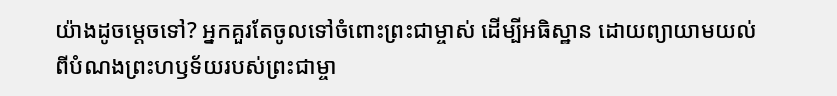យ៉ាងដូចម្ដេចទៅ? អ្នកគួរតែចូលទៅចំពោះព្រះជាម្ចាស់ ដើម្បីអធិស្ឋាន ដោយព្យាយាមយល់ពីបំណងព្រះហឫទ័យរបស់ព្រះជាម្ចា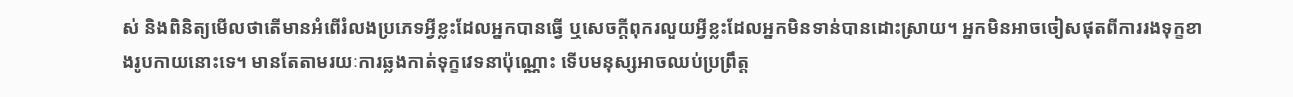ស់ និងពិនិត្យមើលថាតើមានអំពើរំលងប្រភេទអ្វីខ្លះដែលអ្នកបានធ្វើ ឬសេចក្តីពុករលួយអ្វីខ្លះដែលអ្នកមិនទាន់បានដោះស្រាយ។ អ្នកមិនអាចចៀសផុតពីការរងទុក្ខខាងរូបកាយនោះទេ។ មានតែតាមរយៈការឆ្លងកាត់ទុក្ខវេទនាប៉ុណ្ណោះ ទើបមនុស្សអាចឈប់ប្រព្រឹត្ត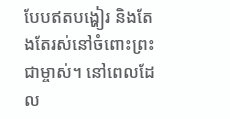បែបឥតបង្ហៀរ និងតែងតែរស់នៅចំពោះព្រះជាម្ចាស់។ នៅពេលដែល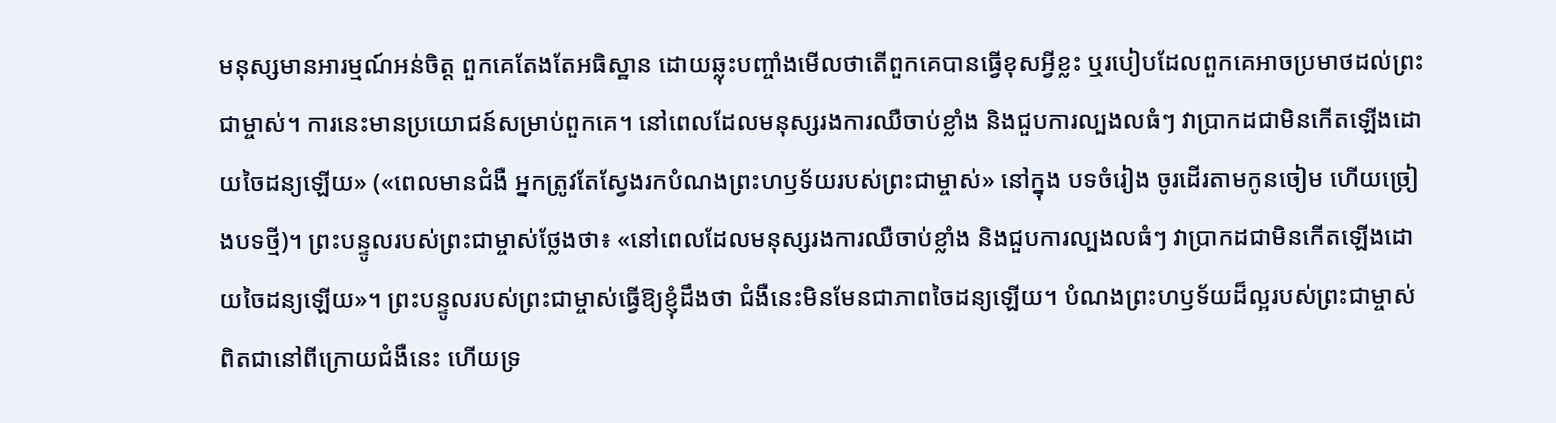មនុស្សមានអារម្មណ៍អន់ចិត្ត ពួកគេតែងតែអធិស្ឋាន ដោយឆ្លុះបញ្ចាំងមើលថាតើពួកគេបានធ្វើខុសអ្វីខ្លះ ឬរបៀបដែលពួកគេអាចប្រមាថដល់ព្រះជាម្ចាស់។ ការនេះមានប្រយោជន៍សម្រាប់ពួកគេ។ នៅពេលដែលមនុស្សរងការឈឺចាប់ខ្លាំង និងជួបការល្បងលធំៗ វាប្រាកដជាមិនកើតឡើងដោយចៃដន្យឡើយ» («ពេលមានជំងឺ អ្នកត្រូវតែស្វែងរកបំណងព្រះហឫទ័យរបស់ព្រះជាម្ចាស់» នៅក្នុង បទចំរៀង ចូរដើរតាមកូនចៀម ហើយច្រៀងបទថ្មី)។ ព្រះបន្ទូលរបស់ព្រះជាម្ចាស់ថ្លែងថា៖ «នៅពេលដែលមនុស្សរងការឈឺចាប់ខ្លាំង និងជួបការល្បងលធំៗ វាប្រាកដជាមិនកើតឡើងដោយចៃដន្យឡើយ»។ ព្រះបន្ទូលរបស់ព្រះជាម្ចាស់ធ្វើឱ្យខ្ញុំដឹងថា ជំងឺនេះមិនមែនជាភាពចៃដន្យឡើយ។ បំណងព្រះហឫទ័យដ៏ល្អរបស់ព្រះជាម្ចាស់ពិតជានៅពីក្រោយជំងឺនេះ ហើយទ្រ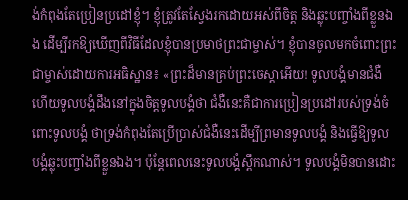ង់កំពុងតែប្រៀនប្រដៅខ្ញុំ។ ខ្ញុំត្រូវតែស្វែងរកដោយអស់ពីចិត្ត និងឆ្លុះបញ្ចាំងពីខ្លួនឯង ដើម្បីរកឱ្យឃើញពីវិធីដែលខ្ញុំបានប្រមាថព្រះជាម្ចាស់។ ខ្ញុំបានចូលមកចំពោះព្រះជាម្ចាស់ដោយការអធិស្ឋាន៖ «ព្រះដ៏មានគ្រប់ព្រះចេស្ដាអើយ! ទូលបង្គំមានជំងឺ ហើយទូលបង្គំដឹងនៅក្នុងចិត្តទូលបង្គំថា ជំងឺនេះគឺជាការប្រៀនប្រដៅរបស់ទ្រង់ចំពោះទូលបង្គំ ថាទ្រង់កំពុងតែប្រើប្រាស់ជំងឺនេះដើម្បីព្រមានទូលបង្គំ និងធ្វើឱ្យទូលបង្គំឆ្លុះបញ្ចាំងពីខ្លួនឯង។ ប៉ុន្តែពេលនេះទូលបង្គំស្ពឹកណាស់។ ទូលបង្គំមិនបានដោះ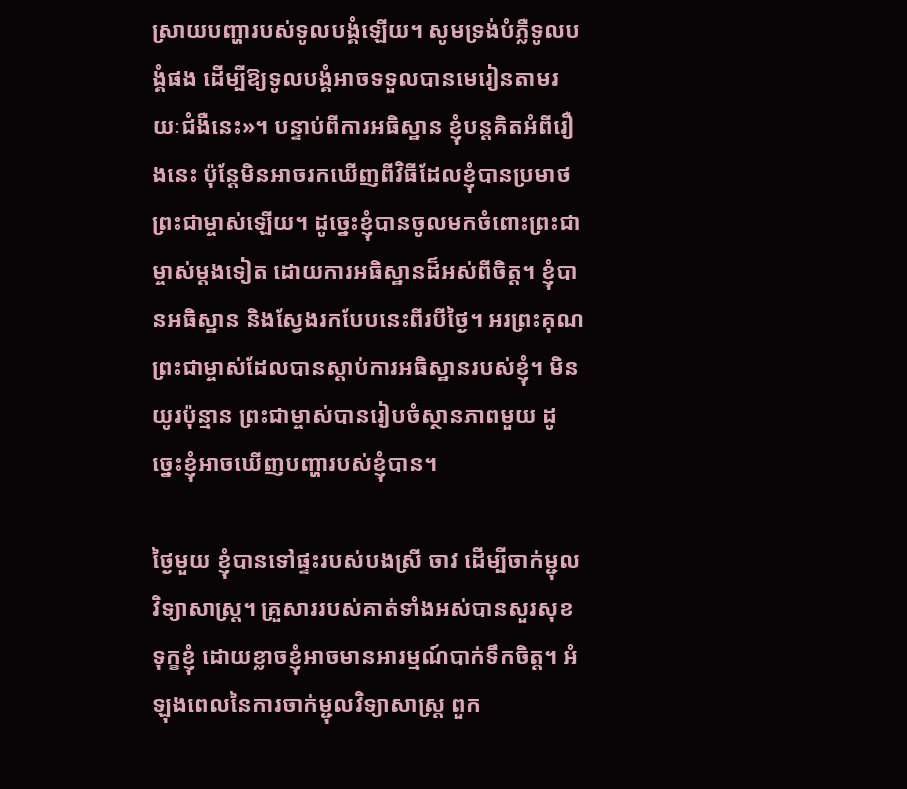ស្រាយបញ្ហារបស់ទូលបង្គំឡើយ។ សូមទ្រង់បំភ្លឺទូលបង្គំផង ដើម្បីឱ្យទូលបង្គំអាចទទួលបានមេរៀនតាមរយៈជំងឺនេះ»។ បន្ទាប់ពីការអធិស្ឋាន ខ្ញុំបន្តគិតអំពីរឿងនេះ ប៉ុន្តែមិនអាចរកឃើញពីវិធីដែលខ្ញុំបានប្រមាថព្រះជាម្ចាស់ឡើយ។ ដូច្នេះខ្ញុំបានចូលមកចំពោះព្រះជាម្ចាស់ម្ដងទៀត ដោយការអធិស្ឋានដ៏អស់ពីចិត្ត។ ខ្ញុំបានអធិស្ឋាន និងស្វែងរកបែបនេះពីរបីថ្ងៃ។ អរព្រះគុណព្រះជាម្ចាស់ដែលបានស្ដាប់ការអធិស្ឋានរបស់ខ្ញុំ។ មិនយូរប៉ុន្មាន ព្រះជាម្ចាស់បានរៀបចំស្ថានភាពមួយ ដូច្នេះខ្ញុំអាចឃើញបញ្ហារបស់ខ្ញុំបាន។

ថ្ងៃមួយ ខ្ញុំបានទៅផ្ទះរបស់បងស្រី ចាវ ដើម្បីចាក់ម្ជុលវិទ្យាសាស្ត្រ។ គ្រួសាររបស់គាត់ទាំងអស់បានសួរសុខទុក្ខខ្ញុំ ដោយខ្លាចខ្ញុំអាចមានអារម្មណ៍បាក់ទឹកចិត្ត។ អំឡុងពេលនៃការចាក់ម្ជុលវិទ្យាសាស្ត្រ ពួក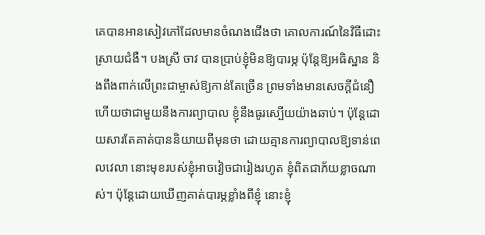គេបានអានសៀវភៅដែលមានចំណងជើងថា គោលការណ៍នៃវិធីដោះស្រាយជំងឺ។ បងស្រី ចាវ បានប្រាប់ខ្ញុំមិនឱ្យបារម្ភ ប៉ុន្តែឱ្យអធិស្ឋាន និងពឹងពាក់លើព្រះជាម្ចាស់ឱ្យកាន់តែច្រើន ព្រមទាំងមានសេចក្ដីជំនឿ ហើយថាជាមួយនឹងការព្យាបាល ខ្ញុំនឹងធូរស្បើយយ៉ាងឆាប់។ ប៉ុន្តែដោយសារតែគាត់បាននិយាយពីមុនថា ដោយគ្មានការព្យាបាលឱ្យទាន់ពេលវេលា នោះមុខរបស់ខ្ញុំអាចវៀចជារៀងរហូត ខ្ញុំពិតជាភ័យខ្លាចណាស់។ ប៉ុន្តែដោយឃើញគាត់បារម្ភខ្លាំងពីខ្ញុំ នោះខ្ញុំ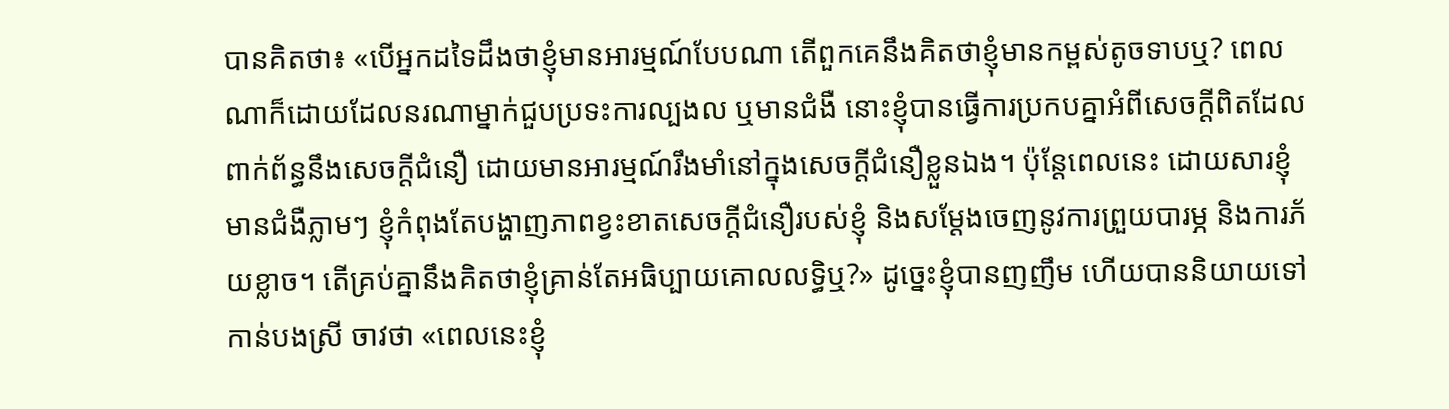បានគិតថា៖ «បើអ្នកដទៃដឹងថាខ្ញុំមានអារម្មណ៍បែបណា តើពួកគេនឹងគិតថាខ្ញុំមានកម្ពស់តូចទាបឬ? ពេលណាក៏ដោយដែលនរណាម្នាក់ជួបប្រទះការល្បងល ឬមានជំងឺ នោះខ្ញុំបានធ្វើការប្រកបគ្នាអំពីសេចក្ដីពិតដែលពាក់ព័ន្ធនឹងសេចក្ដីជំនឿ ដោយមានអារម្មណ៍រឹងមាំនៅក្នុងសេចក្ដីជំនឿខ្លួនឯង។ ប៉ុន្តែពេលនេះ ដោយសារខ្ញុំមានជំងឺភ្លាមៗ ខ្ញុំកំពុងតែបង្ហាញភាពខ្វះខាតសេចក្ដីជំនឿរបស់ខ្ញុំ និងសម្ដែងចេញនូវការព្រួយបារម្ភ និងការភ័យខ្លាច។ តើគ្រប់គ្នានឹងគិតថាខ្ញុំគ្រាន់តែអធិប្បាយគោលលទ្ធិឬ?» ដូច្នេះខ្ញុំបានញញឹម ហើយបាននិយាយទៅកាន់បងស្រី ចាវថា «ពេលនេះខ្ញុំ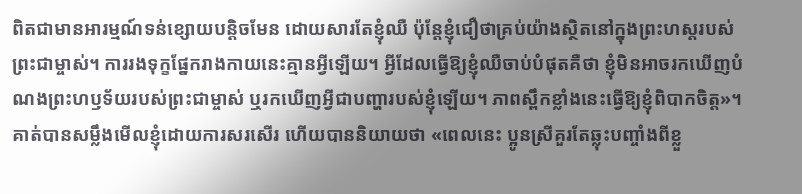ពិតជាមានអារម្មណ៍ទន់ខ្សោយបន្តិចមែន ដោយសារតែខ្ញុំឈឺ ប៉ុន្តែខ្ញុំជឿថាគ្រប់យ៉ាងស្ថិតនៅក្នុងព្រះហស្ដរបស់ព្រះជាម្ចាស់។ ការរងទុក្ខផ្នែករាងកាយនេះគ្មានអ្វីឡើយ។ អ្វីដែលធ្វើឱ្យខ្ញុំឈឺចាប់បំផុតគឺថា ខ្ញុំមិនអាចរកឃើញបំណងព្រះហឫទ័យរបស់ព្រះជាម្ចាស់ ឬរកឃើញអ្វីជាបញ្ហារបស់ខ្ញុំឡើយ។ ភាពស្ពឹកខ្លាំងនេះធ្វើឱ្យខ្ញុំពិបាកចិត្ត»។ គាត់បានសម្លឹងមើលខ្ញុំដោយការសរសើរ ហើយបាននិយាយថា «ពេលនេះ ប្អូនស្រីគួរតែឆ្លុះបញ្ចាំងពីខ្លួ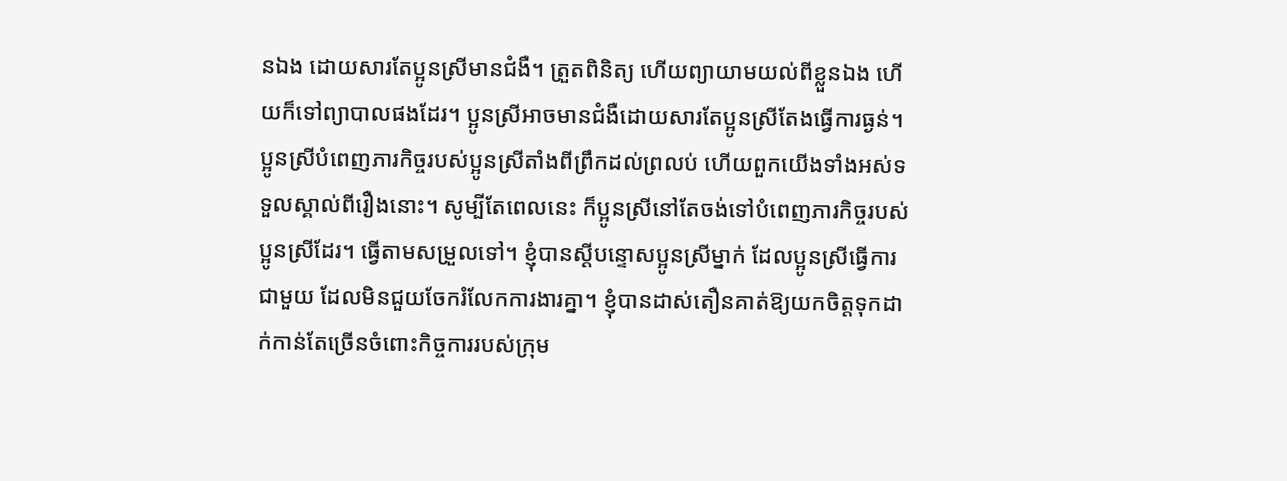នឯង ដោយសារតែប្អូនស្រីមានជំងឺ។ ត្រួតពិនិត្យ ហើយព្យាយាមយល់ពីខ្លួនឯង ហើយក៏ទៅព្យាបាលផងដែរ។ ប្អូនស្រីអាចមានជំងឺដោយសារតែប្អូនស្រីតែងធ្វើការធ្ងន់។ ប្អូនស្រីបំពេញភារកិច្ចរបស់ប្អូនស្រីតាំងពីព្រឹកដល់ព្រលប់ ហើយពួកយើងទាំងអស់ទទួលស្គាល់ពីរឿងនោះ។ សូម្បីតែពេលនេះ ក៏ប្អូនស្រីនៅតែចង់ទៅបំពេញភារកិច្ចរបស់ប្អូនស្រីដែរ។ ធ្វើតាមសម្រួលទៅ។ ខ្ញុំបានស្ដីបន្ទោសប្អូនស្រីម្នាក់ ដែលប្អូនស្រីធ្វើការជាមួយ ដែលមិនជួយចែករំលែកការងារគ្នា។ ខ្ញុំបានដាស់តឿនគាត់ឱ្យយកចិត្តទុកដាក់កាន់តែច្រើនចំពោះកិច្ចការរបស់ក្រុម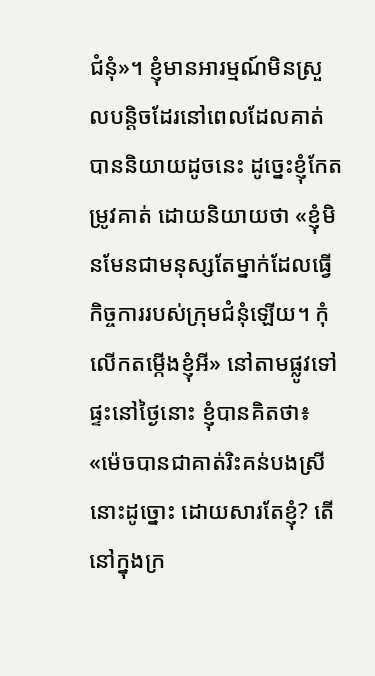ជំនុំ»។ ខ្ញុំមានអារម្មណ៍មិនស្រួលបន្តិចដែរនៅពេលដែលគាត់បាននិយាយដូចនេះ ដូច្នេះខ្ញុំកែតម្រូវគាត់ ដោយនិយាយថា «ខ្ញុំមិនមែនជាមនុស្សតែម្នាក់ដែលធ្វើកិច្ចការរបស់ក្រុមជំនុំឡើយ។ កុំលើកតម្កើងខ្ញុំអី» នៅតាមផ្លូវទៅផ្ទះនៅថ្ងៃនោះ ខ្ញុំបានគិតថា៖ «ម៉េចបានជាគាត់រិះគន់បងស្រីនោះដូច្នោះ ដោយសារតែខ្ញុំ? តើនៅក្នុងក្រ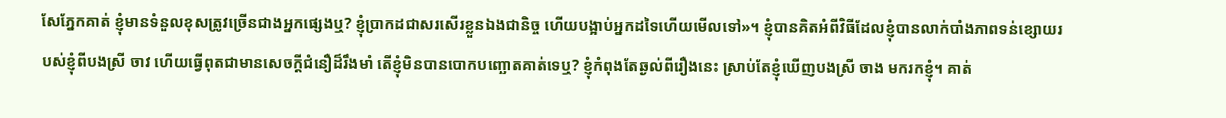សែភ្នែកគាត់ ខ្ញុំមានទំនួលខុសត្រូវច្រើនជាងអ្នកផ្សេងឬ? ខ្ញុំប្រាកដជាសរសើរខ្លួនឯងជានិច្ច ហើយបង្អាប់អ្នកដទៃហើយមើលទៅ»។ ខ្ញុំបានគិតអំពីវិធីដែលខ្ញុំបានលាក់បាំងភាពទន់ខ្សោយរបស់ខ្ញុំពីបងស្រី ចាវ ហើយធ្វើពុតជាមានសេចក្ដីជំនឿដ៏រឹងមាំ តើខ្ញុំមិនបានបោកបញ្ឆោតគាត់ទេឬ? ខ្ញុំកំពុងតែឆ្ងល់ពីរឿងនេះ ស្រាប់តែខ្ញុំឃើញបងស្រី ចាង មករកខ្ញុំ។ គាត់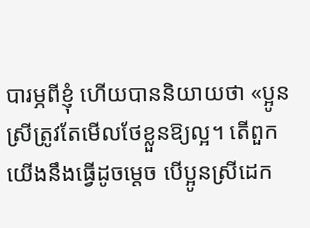បារម្ភពីខ្ញុំ ហើយបាននិយាយថា «ប្អូនស្រីត្រូវតែមើលថែខ្លួនឱ្យល្អ។ តើពួកយើងនឹងធ្វើដូចម្ដេច បើប្អូនស្រីដេក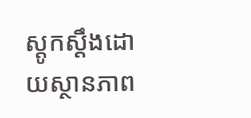ស្ដូកស្ដឹងដោយស្ថានភាព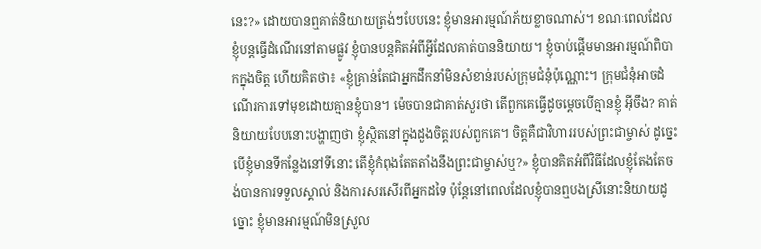នេះ?» ដោយបានឮគាត់និយាយត្រង់ៗបែបនេះ ខ្ញុំមានអារម្មណ៍ភ័យខ្លាចណាស់។ ខណៈពេលដែលខ្ញុំបន្តធ្វើដំណើរនៅតាមផ្លូវ ខ្ញុំបានបន្តគិតអំពីអ្វីដែលគាត់បាននិយាយ។ ខ្ញុំចាប់ផ្ដើមមានអារម្មណ៍ពិបាកក្នុងចិត្ត ហើយគិតថា៖ «ខ្ញុំគ្រាន់តែជាអ្នកដឹកនាំមិនសំខាន់របស់ក្រុមជំនុំប៉ុណ្ណោះ។ ក្រុមជំនុំអាចដំណើរការទៅមុខដោយគ្មានខ្ញុំបាន។ ម៉េចបានជាគាត់សួរថា តើពួកគេធ្វើដូចម្ដេចបើគ្មានខ្ញុំ អ៊ីចឹង? គាត់និយាយបែបនោះបង្ហាញថា ខ្ញុំស្ថិតនៅក្នុងដួងចិត្តរបស់ពួកគេ។ ចិត្តគឺជាវិហាររបស់ព្រះជាម្ចាស់ ដូច្នេះបើខ្ញុំមានទីកន្លែងនៅទីនោះ តើខ្ញុំកំពុងតែតតាំងនឹងព្រះជាម្ចាស់ឬ?» ខ្ញុំបានគិតអំពីវិធីដែលខ្ញុំតែងតែចង់បានការទទួលស្គាល់ និងការសរសើរពីអ្នកដទៃ ប៉ុន្តែនៅពេលដែលខ្ញុំបានឮបងស្រីនោះនិយាយដូច្នោះ ខ្ញុំមានអារម្មណ៍មិនស្រួល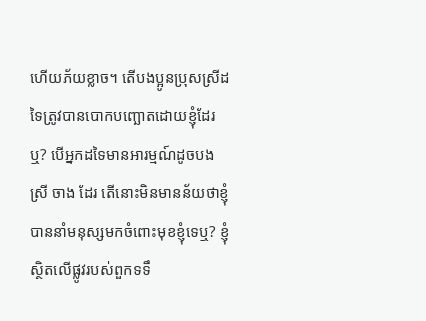ហើយភ័យខ្លាច។ តើបងប្អូនប្រុសស្រីដទៃត្រូវបានបោកបញ្ឆោតដោយខ្ញុំដែរឬ? បើអ្នកដទៃមានអារម្មណ៍ដូចបងស្រី ចាង ដែរ តើនោះមិនមានន័យថាខ្ញុំបាននាំមនុស្សមកចំពោះមុខខ្ញុំទេឬ? ខ្ញុំស្ថិតលើផ្លូវរបស់ពួកទទឹ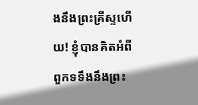ងនឹងព្រះគ្រីស្ទហើយ! ខ្ញុំបានគិតអំពីពួកទទឹងនឹងព្រះ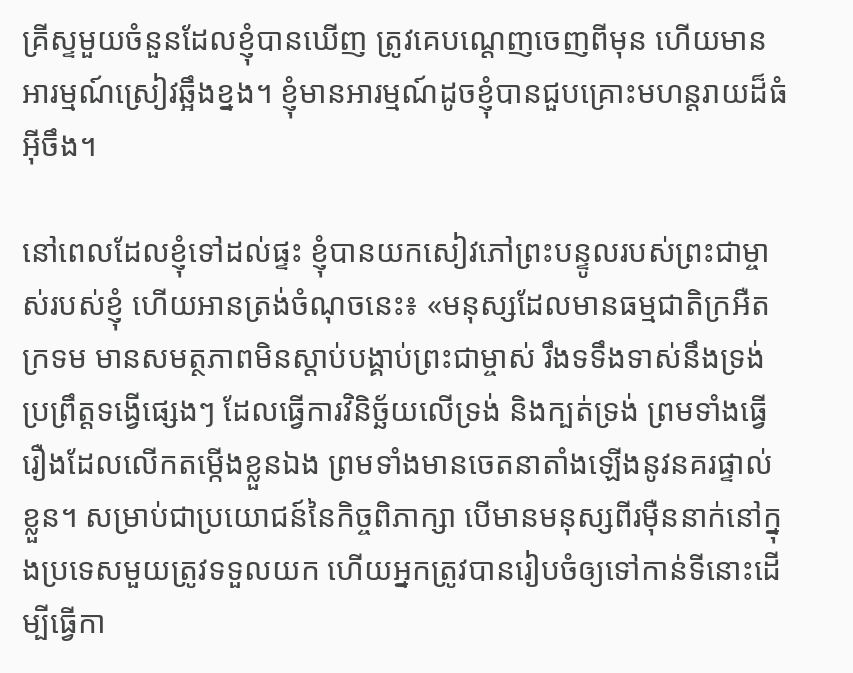គ្រីស្ទមួយចំនួនដែលខ្ញុំបានឃើញ ត្រូវគេបណ្ដេញចេញពីមុន ហើយមានអារម្មណ៍ស្រៀវឆ្អឹងខ្នង។ ខ្ញុំមានអារម្មណ៍ដូចខ្ញុំបានជួបគ្រោះមហន្តរាយដ៏ធំអ៊ីចឹង។

នៅពេលដែលខ្ញុំទៅដល់ផ្ទះ ខ្ញុំបានយកសៀវភៅព្រះបន្ទូលរបស់ព្រះជាម្ចាស់របស់ខ្ញុំ ហើយអានត្រង់ចំណុចនេះ៖ «មនុស្សដែលមានធម្មជាតិក្រអឺតក្រទម មានសមត្ថភាពមិនស្ដាប់បង្គាប់ព្រះជាម្ចាស់ រឹងទទឹងទាស់នឹងទ្រង់ ប្រព្រឹត្តទង្វើផ្សេងៗ ដែលធ្វើការវិនិច្ឆ័យលើទ្រង់ និងក្បត់ទ្រង់ ព្រមទាំងធ្វើរឿងដែលលើកតម្កើងខ្លួនឯង ព្រមទាំងមានចេតនាតាំងឡើងនូវនគរផ្ទាល់ខ្លួន។ សម្រាប់ជាប្រយោជន៍នៃកិច្ចពិភាក្សា បើមានមនុស្សពីរម៉ឺននាក់នៅក្នុងប្រទេសមួយត្រូវទទួលយក ហើយអ្នកត្រូវបានរៀបចំឲ្យទៅកាន់ទីនោះដើម្បីធ្វើកា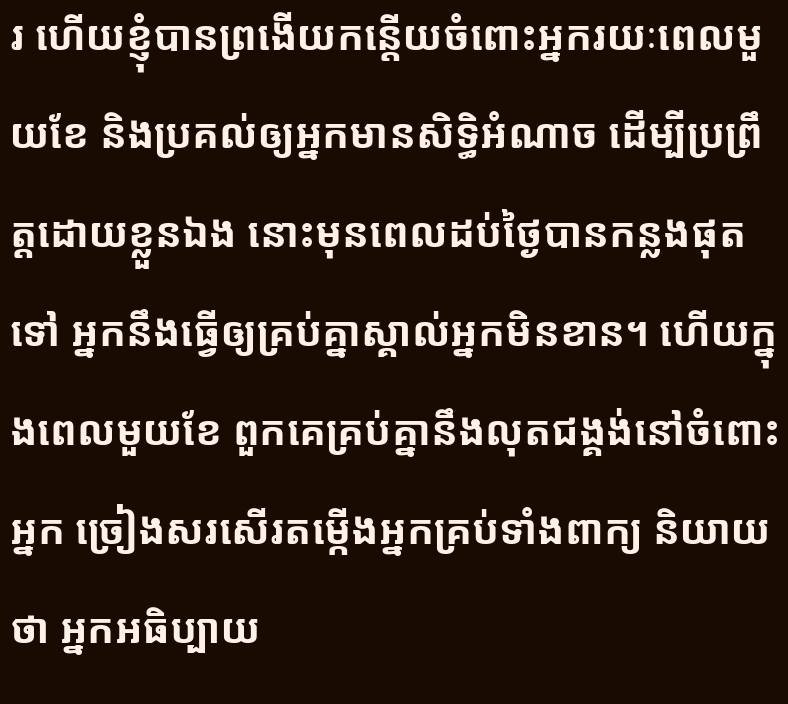រ ហើយខ្ញុំបានព្រងើយកន្ដើយចំពោះអ្នករយៈពេលមួយខែ និងប្រគល់ឲ្យអ្នកមានសិទ្ធិអំណាច ដើម្បីប្រព្រឹត្តដោយខ្លួនឯង នោះមុនពេលដប់ថ្ងៃបានកន្លងផុតទៅ អ្នកនឹងធ្វើឲ្យគ្រប់គ្នាស្គាល់អ្នកមិនខាន។ ហើយក្នុងពេលមួយខែ ពួកគេគ្រប់គ្នានឹងលុតជង្គង់នៅចំពោះអ្នក ច្រៀងសរសើរតម្កើងអ្នកគ្រប់ទាំងពាក្យ និយាយថា អ្នកអធិប្បាយ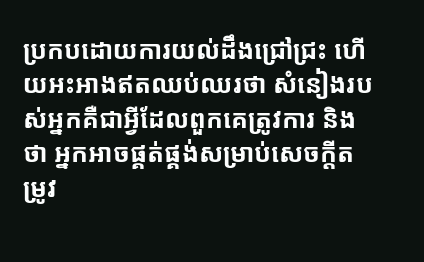ប្រកបដោយការយល់ដឹងជ្រៅជ្រះ ហើយអះអាងឥតឈប់ឈរថា សំនៀងរបស់អ្នកគឺជាអ្វីដែលពួកគេត្រូវការ និងថា អ្នកអាចផ្គត់ផ្គង់សម្រាប់សេចក្តីតម្រូវ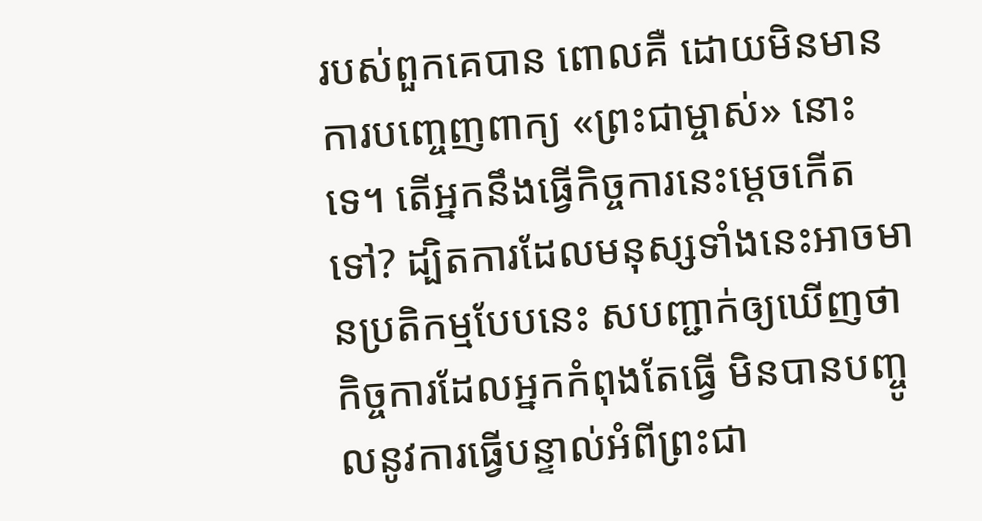របស់ពួកគេបាន ពោលគឺ ដោយមិនមានការបញ្ចេញពាក្យ «ព្រះជាម្ចាស់» នោះទេ។ តើអ្នកនឹងធ្វើកិច្ចការនេះម្ដេចកើតទៅ? ដ្បិតការដែលមនុស្សទាំងនេះអាចមានប្រតិកម្មបែបនេះ សបញ្ជាក់ឲ្យឃើញថា កិច្ចការដែលអ្នកកំពុងតែធ្វើ មិនបានបញ្ចូលនូវការធ្វើបន្ទាល់អំពីព្រះជា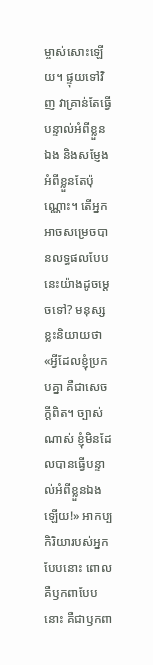ម្ចាស់សោះឡើយ។ ផ្ទុយទៅវិញ វាគ្រាន់តែធ្វើបន្ទាល់អំពីខ្លួនឯង និងសម្ញែងអំពីខ្លួនតែប៉ុណ្ណោះ។ តើអ្នកអាចសម្រេចបានលទ្ធផលបែបនេះយ៉ាងដូចម្ដេចទៅ? មនុស្សខ្លះនិយាយថា «អ្វីដែលខ្ញុំប្រកបគ្នា គឺជាសេចក្តីពិត។ ច្បាស់ណាស់ ខ្ញុំមិនដែលបានធ្វើបន្ទាល់អំពីខ្លួនឯងឡើយ!» អាកប្បកិរិយារបស់អ្នកបែបនោះ ពោលគឺឫកពាបែបនោះ គឺជាឫកពា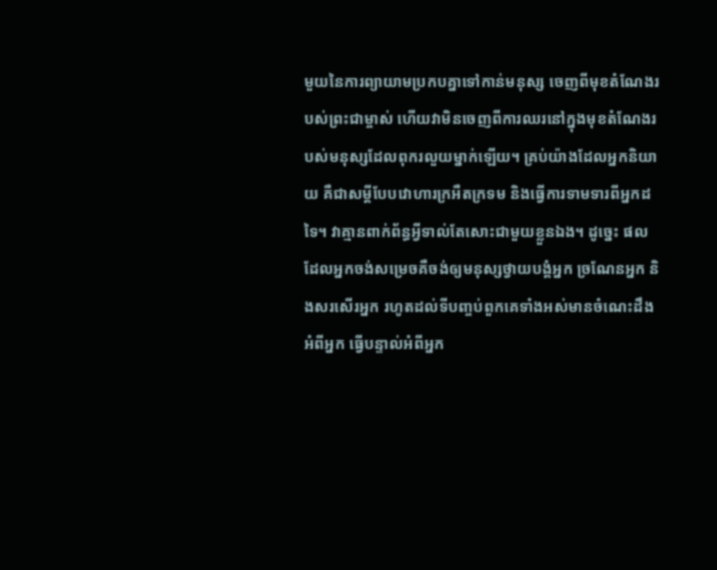មួយនៃការព្យាយាមប្រកបគ្នាទៅកាន់មនុស្ស ចេញពីមុខតំណែងរបស់ព្រះជាម្ចាស់ ហើយវាមិនចេញពីការឈរនៅក្នុងមុខតំណែងរបស់មនុស្សដែលពុករលួយម្នាក់ឡើយ។ គ្រប់យ៉ាងដែលអ្នកនិយាយ គឺជាសម្ដីបែបវោហារក្រអឺតក្រទម និងធ្វើការទាមទារពីអ្នកដទៃ។ វាគ្មានពាក់ព័ន្ធអ្វីទាល់តែសោះជាមួយខ្លួនឯង។ ដូច្នេះ ផលដែលអ្នកចង់សម្រេចគឺចង់ឲ្យមនុស្សថ្វាយបង្គំអ្នក ច្រណែនអ្នក និងសរសើរអ្នក រហូតដល់ទីបញ្ចប់ពួកគេទាំងអស់មានចំណេះដឹងអំពីអ្នក ធ្វើបន្ទាល់អំពីអ្នក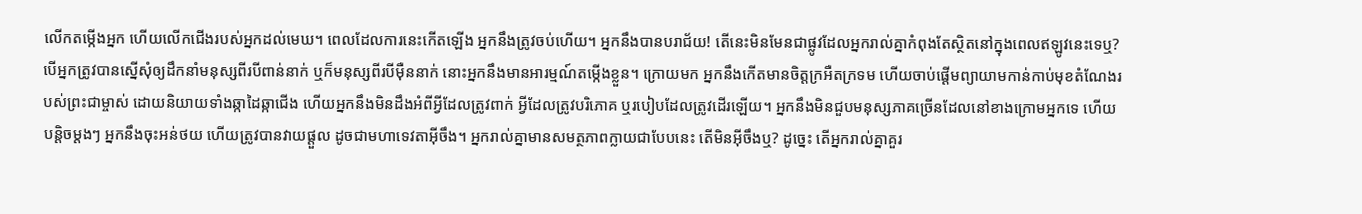លើកតម្កើងអ្នក ហើយលើកជើងរបស់អ្នកដល់មេឃ។ ពេលដែលការនេះកើតឡើង អ្នកនឹងត្រូវចប់ហើយ។ អ្នកនឹងបានបរាជ័យ! តើនេះមិនមែនជាផ្លូវដែលអ្នករាល់គ្នាកំពុងតែស្ថិតនៅក្នុងពេលឥឡូវនេះទេឬ? បើអ្នកត្រូវបានស្នើសុំឲ្យដឹកនាំមនុស្សពីរបីពាន់នាក់ ឬក៏មនុស្សពីរបីម៉ឺននាក់ នោះអ្នកនឹងមានអារម្មណ៍តម្កើងខ្លួន។ ក្រោយមក អ្នកនឹងកើតមានចិត្តក្រអឺតក្រទម ហើយចាប់ផ្ដើមព្យាយាមកាន់កាប់មុខតំណែងរបស់ព្រះជាម្ចាស់ ដោយនិយាយទាំងឆ្កាដៃឆ្កាជើង ហើយអ្នកនឹងមិនដឹងអំពីអ្វីដែលត្រូវពាក់ អ្វីដែលត្រូវបរិភោគ ឬរបៀបដែលត្រូវដើរឡើយ។ អ្នកនឹងមិនជួបមនុស្សភាគច្រើនដែលនៅខាងក្រោមអ្នកទេ ហើយបន្ដិចម្ដងៗ អ្នកនឹងចុះអន់ថយ ហើយត្រូវបានវាយផ្ដួល ដូចជាមហាទេវតាអ៊ីចឹង។ អ្នករាល់គ្នាមានសមត្ថភាពក្លាយជាបែបនេះ តើមិនអ៊ីចឹងឬ? ដូច្នេះ តើអ្នករាល់គ្នាគួរ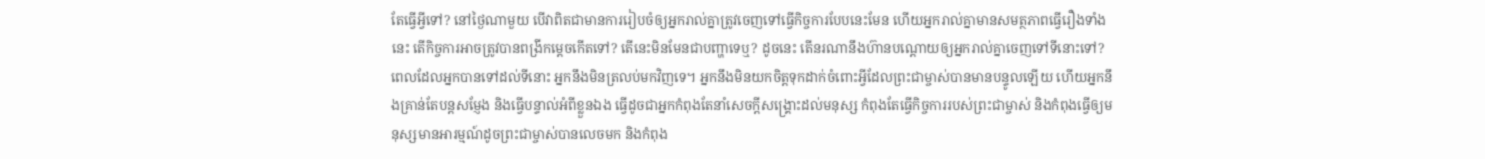តែធ្វើអ្វីទៅ? នៅថ្ងៃណាមួយ បើវាពិតជាមានការរៀបចំឲ្យអ្នករាល់គ្នាត្រូវចេញទៅធ្វើកិច្ចការបែបនេះមែន ហើយអ្នករាល់គ្នាមានសមត្ថភាពធ្វើរឿងទាំងនេះ តើកិច្ចការអាចត្រូវបានពង្រីកម្ដេចកើតទៅ? តើនេះមិនមែនជាបញ្ហាទេឬ? ដូចនេះ តើនរណានឹងហ៊ានបណ្ដោយឲ្យអ្នករាល់គ្នាចេញទៅទីនោះទៅ? ពេលដែលអ្នកបានទៅដល់ទីនោះ អ្នកនឹងមិនត្រលប់មកវិញទេ។ អ្នកនឹងមិនយកចិត្តទុកដាក់ចំពោះអ្វីដែលព្រះជាម្ចាស់បានមានបន្ទូលឡើយ ហើយអ្នកនឹងគ្រាន់តែបន្តសម្ញែង និងធ្វើបន្ទាល់អំពីខ្លួនឯង ធ្វើដូចជាអ្នកកំពុងតែនាំសេចក្តីសង្រ្គោះដល់មនុស្ស កំពុងតែធ្វើកិច្ចការរបស់ព្រះជាម្ចាស់ និងកំពុងធ្វើឲ្យមនុស្សមានអារម្មណ៍ដូចព្រះជាម្ចាស់បានលេចមក និងកំពុង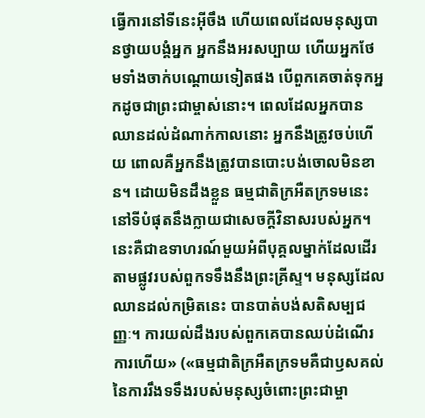ធ្វើការនៅទីនេះអ៊ីចឹង ហើយពេលដែលមនុស្សបានថ្វាយបង្គំអ្នក អ្នកនឹងអរសប្បាយ ហើយអ្នកថែមទាំងចាក់បណ្ដោយទៀតផង បើពួកគេចាត់ទុកអ្នកដូចជាព្រះជាម្ចាស់នោះ។ ពេលដែលអ្នកបានឈានដល់ដំណាក់កាលនោះ អ្នកនឹងត្រូវចប់ហើយ ពោលគឺអ្នកនឹងត្រូវបានបោះបង់ចោលមិនខាន។ ដោយមិនដឹងខ្លួន ធម្មជាតិក្រអឺតក្រទមនេះ នៅទីបំផុតនឹងក្លាយជាសេចក្តីវិនាសរបស់អ្នក។ នេះគឺជាឧទាហរណ៍មួយអំពីបុគ្គលម្នាក់ដែលដើរតាមផ្លូវរបស់ពួកទទឹងនឹងព្រះគ្រីស្ទ។ មនុស្សដែលឈានដល់កម្រិតនេះ បានបាត់បង់សតិសម្បជញ្ញៈ។ ការយល់ដឹងរបស់ពួកគេបានឈប់ដំណើរការហើយ» («ធម្មជាតិក្រអឺតក្រទមគឺជាឫសគល់នៃការរឹងទទឹងរបស់មនុស្សចំពោះព្រះជាម្ចា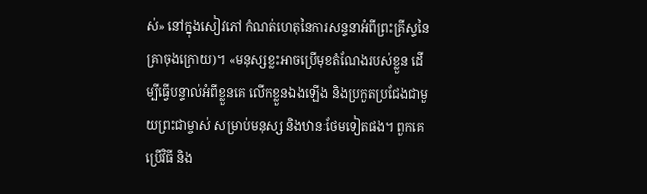ស់» នៅក្នុងសៀវភៅ កំណត់ហេតុនៃការសន្ទនាអំពីព្រះគ្រីស្ទនៃគ្រាចុងក្រោយ)។ «មនុស្សខ្លះអាចប្រើមុខតំណែងរបស់ខ្លួន ដើម្បីធ្វើបន្ទាល់អំពីខ្លួនគេ លើកខ្លួនឯងឡើង និងប្រកួតប្រជែងជាមួយព្រះជាម្ចាស់ សម្រាប់មនុស្ស និងឋានៈថែមទៀតផង។ ពួកគេប្រើវិធី និង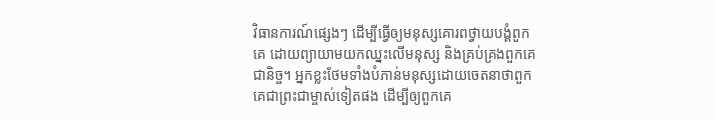វិធានការណ៍ផ្សេងៗ ដើម្បីធ្វើឲ្យមនុស្សគោរពថ្វាយបង្គំពួកគេ ដោយព្យាយាមយកឈ្នះលើមនុស្ស និងគ្រប់គ្រងពួកគេជានិច្ច។ អ្នកខ្លះថែមទាំងបំភាន់មនុស្សដោយចេតនាថាពួកគេជាព្រះជាម្ចាស់ទៀតផង ដើម្បីឲ្យពួកគេ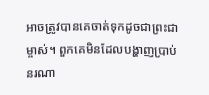អាចត្រូវបានគេចាត់ទុកដូចជាព្រះជាម្ចាស់។ ពួកគេមិនដែលបង្ហាញប្រាប់នរណា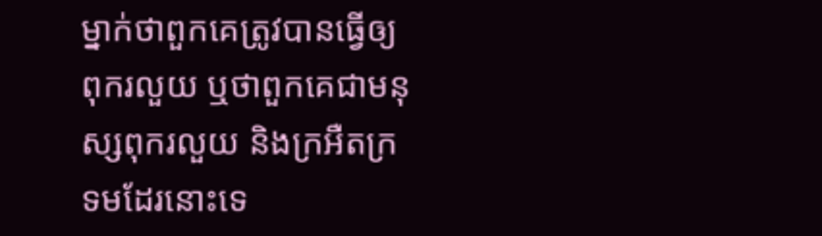ម្នាក់ថាពួកគេត្រូវបានធ្វើឲ្យពុករលួយ ឬថាពួកគេជាមនុស្សពុករលួយ និងក្រអឺតក្រទមដែរនោះទេ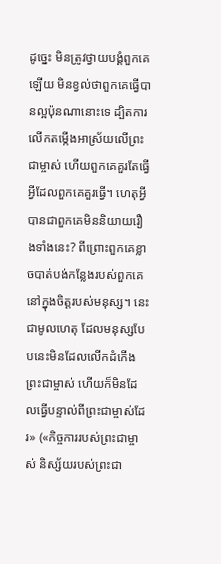ដូច្នេះ មិនត្រូវថ្វាយបង្គំពួកគេឡើយ មិនខ្វល់ថាពួកគេធ្វើបានល្អប៉ុនណានោះទេ ដ្បិតការលើកតម្កើងអាស្រ័យលើព្រះជាម្ចាស់ ហើយពួកគេគួរតែធ្វើអ្វីដែលពួកគេគួរធ្វើ។ ហេតុអ្វីបានជាពួកគេមិននិយាយរឿងទាំងនេះ? ពីព្រោះពួកគេខ្លាចបាត់បង់កន្លែងរបស់ពួកគេនៅក្នុងចិត្តរបស់មនុស្ស។ នេះជាមូលហេតុ ដែលមនុស្សបែបនេះមិនដែលលើកដំកើងព្រះជាម្ចាស់ ហើយក៏មិនដែលធ្វើបន្ទាល់ពីព្រះជាម្ចាស់ដែរ» («កិច្ចការរបស់ព្រះជាម្ចាស់ និស្ស័យរបស់ព្រះជា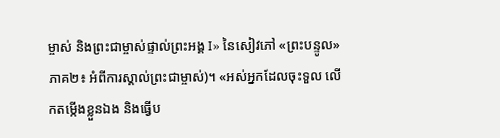ម្ចាស់ និងព្រះជាម្ចាស់ផ្ទាល់ព្រះអង្គ I» នៃសៀវភៅ «ព្រះបន្ទូល» ភាគ២៖ អំពីការស្គាល់ព្រះជាម្ចាស់)។ «អស់អ្នកដែលចុះទួល លើកតម្កើងខ្លួនឯង និងធ្វើប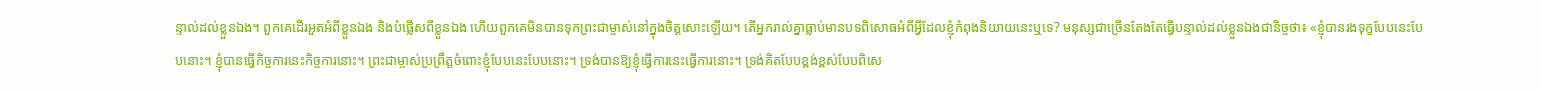ន្ទាល់ដល់ខ្លួនឯង។ ពួកគេដើរអួតអំពីខ្លួនឯង និងបំផ្លើសពីខ្លួនឯង ហើយពួកគេមិនបានទុកព្រះជាម្ចាស់នៅក្នុងចិត្តសោះឡើយ។ តើអ្នករាល់គ្នាធ្លាប់មានបទពិសោធអំពីអ្វីដែលខ្ញុំកំពុងនិយាយនេះឬទេ? មនុស្សជាច្រើនតែងតែធ្វើបន្ទាល់ដល់ខ្លួនឯងជានិច្ចថា៖ «ខ្ញុំបានរងទុក្ខបែបនេះបែបនោះ។ ខ្ញុំបានធ្វើកិច្ចការនេះកិច្ចការនោះ។ ព្រះជាម្ចាស់ប្រព្រឹត្តចំពោះខ្ញុំបែបនេះបែបនោះ។ ទ្រង់បានឱ្យខ្ញុំធ្វើការនេះធ្វើការនោះ។ ទ្រង់គិតបែបខ្ពង់ខ្ពស់បែបពិសេ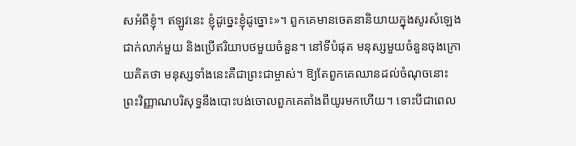សអំពីខ្ញុំ។ ឥឡូវនេះ ខ្ញុំដូច្នេះខ្ញុំដូច្នោះ»។ ពួកគេមានចេតនានិយាយក្នុងសូរសំឡេងជាក់លាក់មួយ និងប្រើឥរិយាបថមួយចំនួន។ នៅទីបំផុត មនុស្សមួយចំនួនចុងក្រោយគិតថា មនុស្សទាំងនេះគឺជាព្រះជាម្ចាស់។ ឱ្យតែពួកគេឈានដល់ចំណុចនោះ ព្រះវិញ្ញាណបរិសុទ្ធនឹងបោះបង់ចោលពួកគេតាំងពីយូរមកហើយ។ ទោះបីជាពេល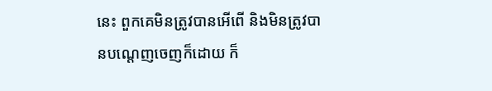នេះ ពួកគេមិនត្រូវបានអើពើ និងមិនត្រូវបានបណ្ដេញចេញក៏ដោយ ក៏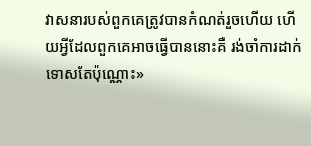វាសនារបស់ពួកគេត្រូវបានកំណត់រួចហើយ ហើយអ្វីដែលពួកគេអាចធ្វើបាននោះគឺ រង់ចាំការដាក់ទោសតែប៉ុណ្ណោះ»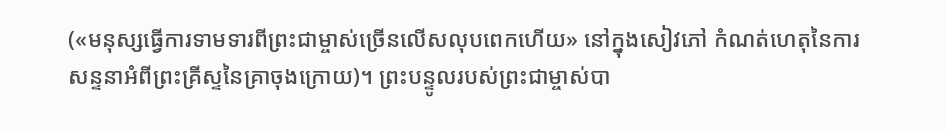(«មនុស្សធ្វើការទាមទារពីព្រះជាម្ចាស់ច្រើនលើសលុបពេកហើយ» នៅក្នុងសៀវភៅ កំណត់ហេតុនៃការសន្ទនាអំពីព្រះគ្រីស្ទនៃគ្រាចុងក្រោយ)។ ព្រះបន្ទូលរបស់ព្រះជាម្ចាស់បា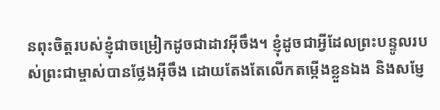នពុះចិត្តរបស់ខ្ញុំជាចម្រៀកដូចជាដាវអ៊ីចឹង។ ខ្ញុំដូចជាអ្វីដែលព្រះបន្ទូលរបស់ព្រះជាម្ចាស់បានថ្លែងអ៊ីចឹង ដោយតែងតែលើកតម្កើងខ្លួនឯង និងសម្ញែ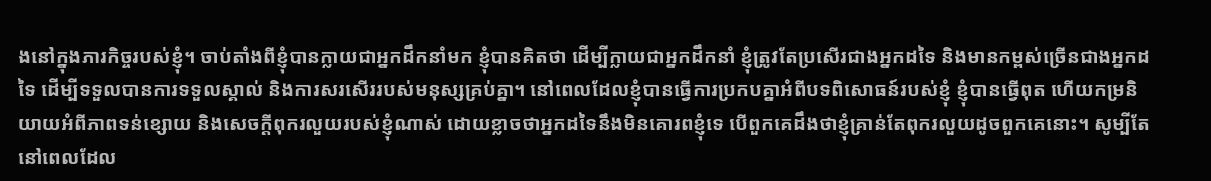ងនៅក្នុងភារកិច្ចរបស់ខ្ញុំ។ ចាប់តាំងពីខ្ញុំបានក្លាយជាអ្នកដឹកនាំមក ខ្ញុំបានគិតថា ដើម្បីក្លាយជាអ្នកដឹកនាំ ខ្ញុំត្រូវតែប្រសើរជាងអ្នកដទៃ និងមានកម្ពស់ច្រើនជាងអ្នកដទៃ ដើម្បីទទួលបានការទទួលស្គាល់ និងការសរសើររបស់មនុស្សគ្រប់គ្នា។ នៅពេលដែលខ្ញុំបានធ្វើការប្រកបគ្នាអំពីបទពិសោធន៍របស់ខ្ញុំ ខ្ញុំបានធ្វើពុត ហើយកម្រនិយាយអំពីភាពទន់ខ្សោយ និងសេចក្ដីពុករលួយរបស់ខ្ញុំណាស់ ដោយខ្លាចថាអ្នកដទៃនឹងមិនគោរពខ្ញុំទេ បើពួកគេដឹងថាខ្ញុំគ្រាន់តែពុករលួយដូចពួកគេនោះ។ សូម្បីតែនៅពេលដែល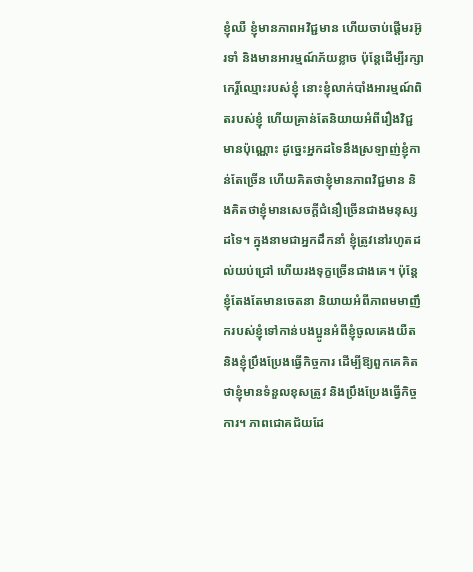ខ្ញុំឈឺ ខ្ញុំមានភាពអវិជ្ជមាន ហើយចាប់ផ្ដើមរអ៊ូរទាំ និងមានអារម្មណ៍ភ័យខ្លាច ប៉ុន្តែដើម្បីរក្សាកេរ្ដិ៍ឈ្មោះរបស់ខ្ញុំ នោះខ្ញុំលាក់បាំងអារម្មណ៍ពិតរបស់ខ្ញុំ ហើយគ្រាន់តែនិយាយអំពីរឿងវិជ្ជមានប៉ុណ្ណោះ ដូច្នេះអ្នកដទៃនឹងស្រឡាញ់ខ្ញុំកាន់តែច្រើន ហើយគិតថាខ្ញុំមានភាពវិជ្ជមាន និងគិតថាខ្ញុំមានសេចក្ដីជំនឿច្រើនជាងមនុស្សដទៃ។ ក្នុងនាមជាអ្នកដឹកនាំ ខ្ញុំត្រូវនៅរហូតដល់យប់ជ្រៅ ហើយរងទុក្ខច្រើនជាងគេ។ ប៉ុន្តែខ្ញុំតែងតែមានចេតនា និយាយអំពីភាពមមាញឹករបស់ខ្ញុំទៅកាន់បងប្អូនអំពីខ្ញុំចូលគេងយឺត និងខ្ញុំប្រឹងប្រែងធ្វើកិច្ចការ ដើម្បីឱ្យពួកគេគិតថាខ្ញុំមានទំនួលខុសត្រូវ និងប្រឹងប្រែងធ្វើកិច្ចការ។ ភាពជោគជ័យដែ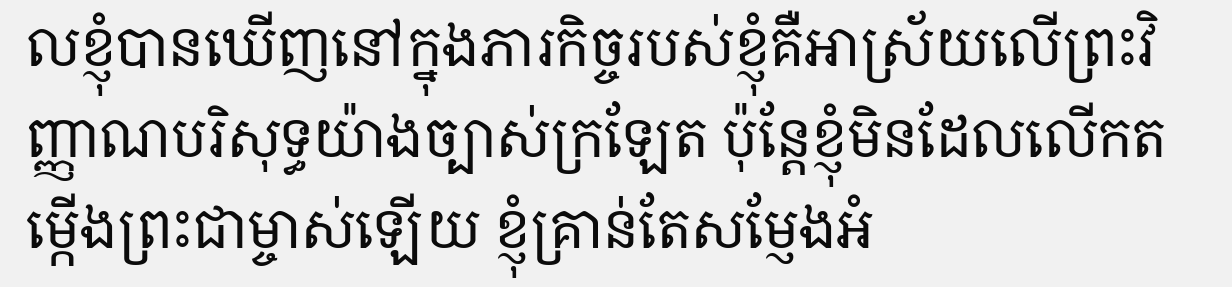លខ្ញុំបានឃើញនៅក្នុងភារកិច្ចរបស់ខ្ញុំគឺអាស្រ័យលើព្រះវិញ្ញាណបរិសុទ្ធយ៉ាងច្បាស់ក្រឡែត ប៉ុន្តែខ្ញុំមិនដែលលើកតម្កើងព្រះជាម្ចាស់ឡើយ ខ្ញុំគ្រាន់តែសម្ញែងអំ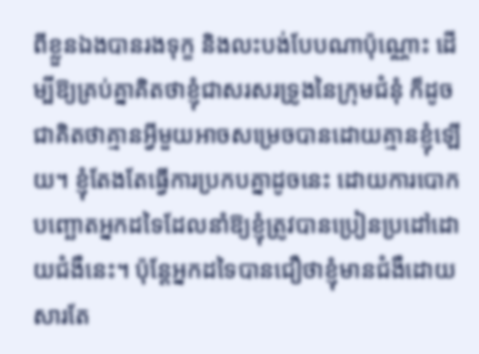ពីខ្លួនឯងបានរងទុក្ខ និងលះបង់បែបណាប៉ុណ្ណោះ ដើម្បីឱ្យគ្រប់គ្នាគិតថាខ្ញុំជាសរសរទ្រូងនៃក្រុមជំនុំ ក៏ដូចជាគិតថាគ្មានអ្វីមួយអាចសម្រេចបានដោយគ្មានខ្ញុំឡើយ។ ខ្ញុំតែងតែធ្វើការប្រកបគ្នាដូចនេះ ដោយការបោកបញ្ឆោតអ្នកដទៃដែលនាំឱ្យខ្ញុំត្រូវបានប្រៀនប្រដៅដោយជំងឺនេះ។ ប៉ុន្តែអ្នកដទៃបានជឿថាខ្ញុំមានជំងឺដោយសារតែ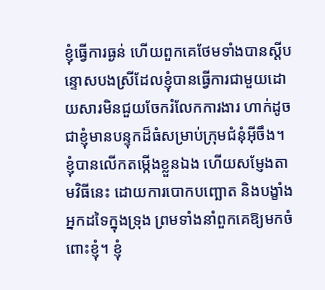ខ្ញុំធ្វើការធ្ងន់ ហើយពួកគេថែមទាំងបានស្ដីបន្ទោសបងស្រីដែលខ្ញុំបានធ្វើការជាមួយដោយសារមិនជួយចែករំលែកការងារ ហាក់ដូចជាខ្ញុំមានបន្ទុកដ៏ធំសម្រាប់ក្រុមជំនុំអ៊ីចឹង។ ខ្ញុំបានលើកតម្កើងខ្លួនឯង ហើយសម្ញែងតាមវិធីនេះ ដោយការបោកបញ្ឆោត និងបង្ខាំងអ្នកដទៃក្នុងទ្រុង ព្រមទាំងនាំពួកគេឱ្យមកចំពោះខ្ញុំ។ ខ្ញុំ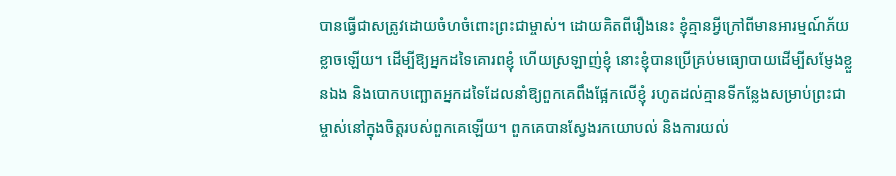បានធ្វើជាសត្រូវដោយចំហចំពោះព្រះជាម្ចាស់។ ដោយគិតពីរឿងនេះ ខ្ញុំគ្មានអ្វីក្រៅពីមានអារម្មណ៍ភ័យខ្លាចឡើយ។ ដើម្បីឱ្យអ្នកដទៃគោរពខ្ញុំ ហើយស្រឡាញ់ខ្ញុំ នោះខ្ញុំបានប្រើគ្រប់មធ្យោបាយដើម្បីសម្ញែងខ្លួនឯង និងបោកបញ្ឆោតអ្នកដទៃដែលនាំឱ្យពួកគេពឹងផ្អែកលើខ្ញុំ រហូតដល់គ្មានទីកន្លែងសម្រាប់ព្រះជាម្ចាស់នៅក្នុងចិត្តរបស់ពួកគេឡើយ។ ពួកគេបានស្វែងរកយោបល់ និងការយល់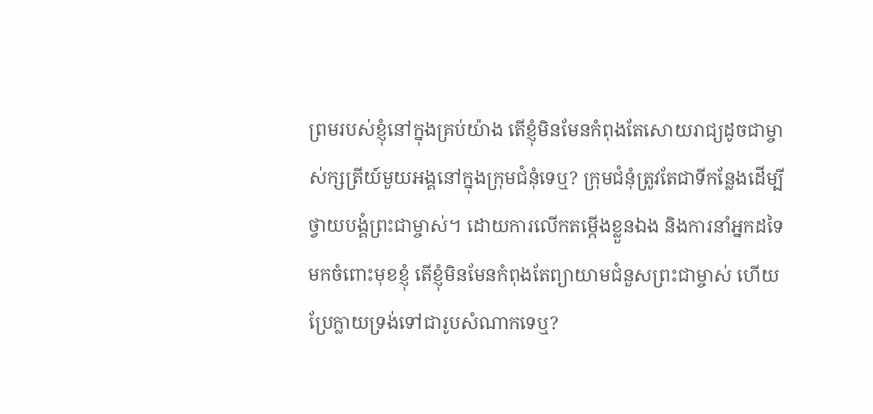ព្រមរបស់ខ្ញុំនៅក្នុងគ្រប់យ៉ាង តើខ្ញុំមិនមែនកំពុងតែសោយរាជ្យដូចជាម្ចាស់ក្សត្រីយ៍មួយអង្គនៅក្នុងក្រុមជំនុំទេឬ? ក្រុមជំនុំត្រូវតែជាទីកន្លែងដើម្បីថ្វាយបង្គំព្រះជាម្ចាស់។ ដោយការលើកតម្កើងខ្លួនឯង និងការនាំអ្នកដទៃមកចំពោះមុខខ្ញុំ តើខ្ញុំមិនមែនកំពុងតែព្យាយាមជំនួសព្រះជាម្ចាស់ ហើយប្រែក្លាយទ្រង់ទៅជារូបសំណាកទេឬ?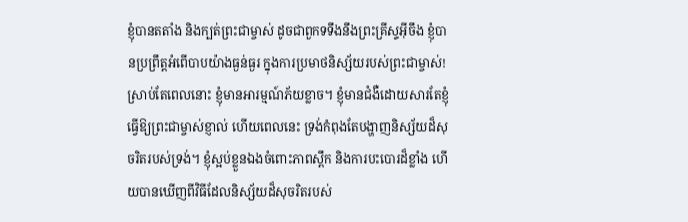ខ្ញុំបានតតាំង និងក្បត់ព្រះជាម្ចាស់ ដូចជាពួកទទឹងនឹងព្រះគ្រីស្ទអ៊ីចឹង ខ្ញុំបានប្រព្រឹត្តអំពើបាបយ៉ាងធ្ងន់ធ្ងរ ក្នុងការប្រមាថនិស្ស័យរបស់ព្រះជាម្ចាស់! ស្រាប់តែពេលនោះ ខ្ញុំមានអារម្មណ៍ភ័យខ្លាច។ ខ្ញុំមានជំងឺដោយសារតែខ្ញុំធ្វើឱ្យព្រះជាម្ចាស់ខ្ញាល់ ហើយពេលនេះ ទ្រង់កំពុងតែបង្ហាញនិស្ស័យដ៏សុចរិតរបស់ទ្រង់។ ខ្ញុំស្អប់ខ្លួនឯងចំពោះភាពស្ពឹក និងការបះបោរដ៏ខ្លាំង ហើយបានឃើញពីវិធីដែលនិស្ស័យដ៏សុចរិតរបស់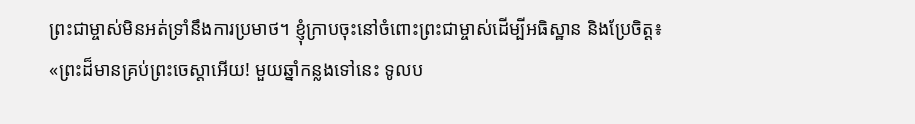ព្រះជាម្ចាស់មិនអត់ទ្រាំនឹងការប្រមាថ។ ខ្ញុំក្រាបចុះនៅចំពោះព្រះជាម្ចាស់ដើម្បីអធិស្ឋាន និងប្រែចិត្ត៖ «ព្រះដ៏មានគ្រប់ព្រះចេស្ដាអើយ! មួយឆ្នាំកន្លងទៅនេះ ទូលប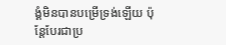ង្គំមិនបានបម្រើទ្រង់ឡើយ ប៉ុន្តែបែរជាប្រ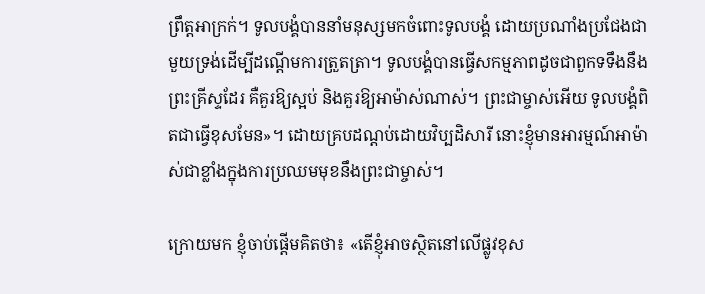ព្រឹត្តអាក្រក់។ ទូលបង្គំបាននាំមនុស្សមកចំពោះទូលបង្គំ ដោយប្រណាំងប្រជែងជាមួយទ្រង់ដើម្បីដណ្ដើមការត្រួតត្រា។ ទូលបង្គំបានធ្វើសកម្មភាពដូចជាពួកទទឹងនឹងព្រះគ្រីស្ទដែរ គឺគួរឱ្យស្អប់ និងគួរឱ្យអាម៉ាស់ណាស់។ ព្រះជាម្ចាស់អើយ ទូលបង្គំពិតជាធ្វើខុសមែន»។ ដោយគ្របដណ្ដប់ដោយវិប្បដិសារី នោះខ្ញុំមានអារម្មណ៍អាម៉ាស់ជាខ្លាំងក្នុងការប្រឈមមុខនឹងព្រះជាម្ចាស់។

ក្រោយមក ខ្ញុំចាប់ផ្ដើមគិតថា៖ «តើខ្ញុំអាចស្ថិតនៅលើផ្លូវខុស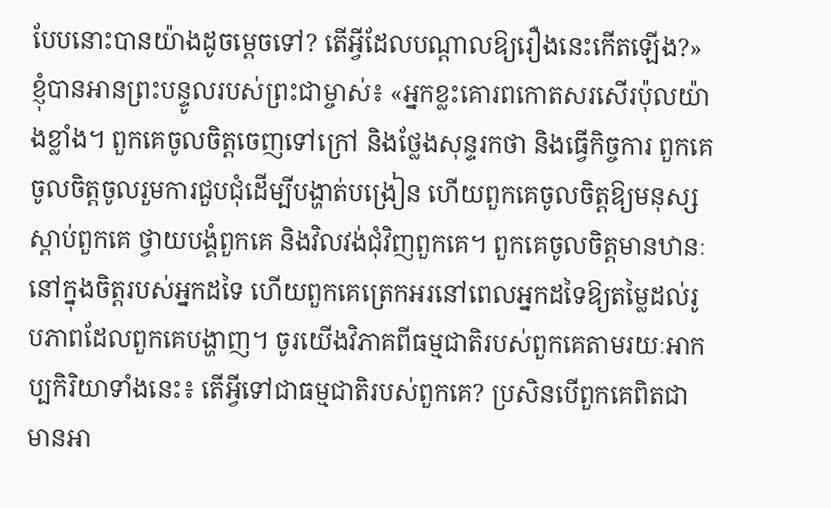បែបនោះបានយ៉ាងដូចម្ដេចទៅ? តើអ្វីដែលបណ្ដាលឱ្យរឿងនេះកើតឡើង?» ខ្ញុំបានអានព្រះបន្ទូលរបស់ព្រះជាម្ចាស់៖ «អ្នកខ្លះគោរពកោតសរសើរប៉ុលយ៉ាងខ្លាំង។ ពួកគេចូលចិត្តចេញទៅក្រៅ និងថ្លែងសុន្ទរកថា និងធ្វើកិច្ចការ ពួកគេចូលចិត្តចូលរួមការជួបជុំដើម្បីបង្ហាត់បង្រៀន ហើយពួកគេចូលចិត្តឱ្យមនុស្សស្តាប់ពួកគេ ថ្វាយបង្គំពួកគេ និងវិលវង់ជុំវិញពួកគេ។ ពួកគេចូលចិត្តមានឋានៈនៅក្នុងចិត្តរបស់អ្នកដទៃ ហើយពួកគេត្រេកអរនៅពេលអ្នកដទៃឱ្យតម្លៃដល់រូបភាពដែលពួកគេបង្ហាញ។ ចូរយើងវិភាគពីធម្មជាតិរបស់ពួកគេតាមរយៈអាកប្បកិរិយាទាំងនេះ៖ តើអ្វីទៅជាធម្មជាតិរបស់ពួកគេ? ប្រសិនបើពួកគេពិតជាមានអា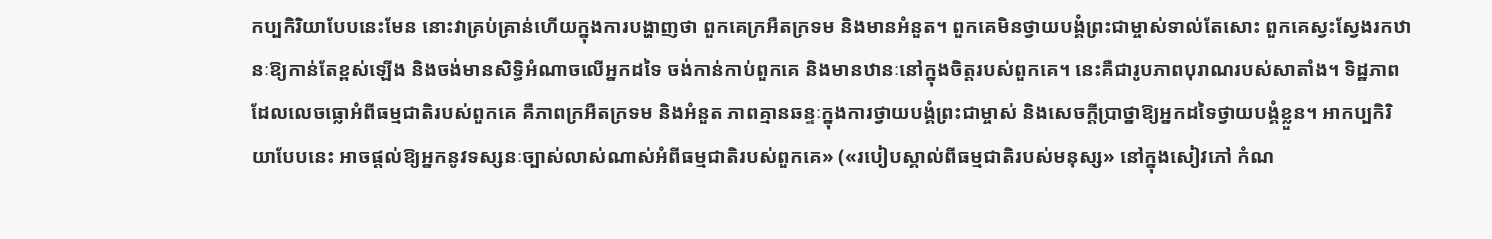កប្បកិរិយាបែបនេះមែន នោះវាគ្រប់គ្រាន់ហើយក្នុងការបង្ហាញថា ពួកគេក្រអឺតក្រទម និងមានអំនួត។ ពួកគេមិនថ្វាយបង្គំព្រះជាម្ចាស់ទាល់តែសោះ ពួកគេស្វះស្វែងរកឋានៈឱ្យកាន់តែខ្ពស់ឡើង និងចង់មានសិទ្ធិអំណាចលើអ្នកដទៃ ចង់កាន់កាប់ពួកគេ និងមានឋានៈនៅក្នុងចិត្តរបស់ពួកគេ។ នេះគឺជារូបភាពបុរាណរបស់សាតាំង។ ទិដ្ឋភាពដែលលេចធ្លោអំពីធម្មជាតិរបស់ពួកគេ គឺភាពក្រអឺតក្រទម និងអំនួត ភាពគ្មានឆន្ទៈក្នុងការថ្វាយបង្គំព្រះជាម្ចាស់ និងសេចក្ដីប្រាថ្នាឱ្យអ្នកដទៃថ្វាយបង្គំខ្លួន។ អាកប្បកិរិយាបែបនេះ អាចផ្ដល់ឱ្យអ្នកនូវទស្សនៈច្បាស់លាស់ណាស់អំពីធម្មជាតិរបស់ពួកគេ» («របៀបស្គាល់ពីធម្មជាតិរបស់មនុស្ស» នៅក្នុងសៀវភៅ កំណ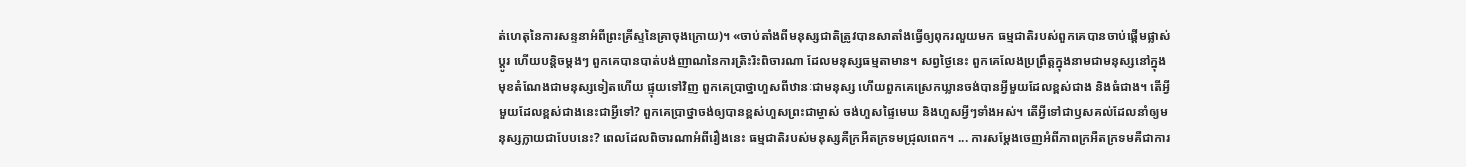ត់ហេតុនៃការសន្ទនាអំពីព្រះគ្រីស្ទនៃគ្រាចុងក្រោយ)។ «ចាប់តាំងពីមនុស្សជាតិត្រូវបានសាតាំងធ្វើឲ្យពុករលួយមក ធម្មជាតិរបស់ពួកគេបានចាប់ផ្ដើមផ្លាស់ប្ដូរ ហើយបន្ដិចម្ដងៗ ពួកគេបានបាត់បង់ញាណនៃការត្រិះរិះពិចារណា ដែលមនុស្សធម្មតាមាន។ សព្វថ្ងៃនេះ ពួកគេលែងប្រព្រឹត្តក្នុងនាមជាមនុស្សនៅក្នុងមុខតំណែងជាមនុស្សទៀតហើយ ផ្ទុយទៅវិញ ពួកគេប្រាថ្នាហួសពីឋានៈជាមនុស្ស ហើយពួកគេស្រេកឃ្លានចង់បានអ្វីមួយដែលខ្ពស់ជាង និងធំជាង។ តើអ្វីមួយដែលខ្ពស់ជាងនេះជាអ្វីទៅ? ពួកគេប្រាថ្នាចង់ឲ្យបានខ្ពស់ហួសព្រះជាម្ចាស់ ចង់ហួសផ្ទៃមេឃ និងហួសអ្វីៗទាំងអស់។ តើអ្វីទៅជាឫសគល់ដែលនាំឲ្យមនុស្សក្លាយជាបែបនេះ? ពេលដែលពិចារណាអំពីរឿងនេះ ធម្មជាតិរបស់មនុស្សគឺក្រអឺតក្រទមជ្រុលពេក។ ... ការសម្ដែងចេញអំពីភាពក្រអឺតក្រទមគឺជាការ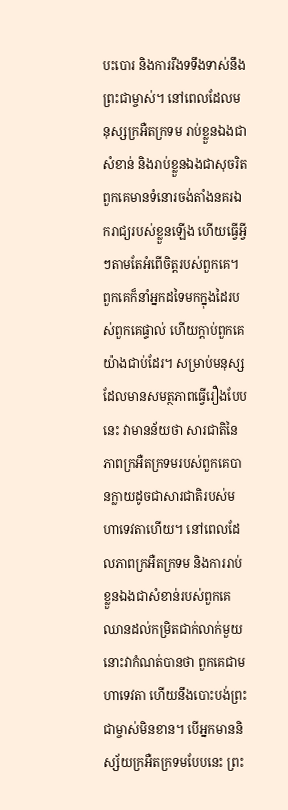បះបោរ និងការរឹងទទឹងទាស់នឹងព្រះជាម្ចាស់។ នៅពេលដែលមនុស្សក្រអឺតក្រទម រាប់ខ្លួនឯងជាសំខាន់ និងរាប់ខ្លួនឯងជាសុចរិត ពួកគេមានទំនោរចង់តាំងនគរឯករាជ្យរបស់ខ្លួនឡើង ហើយធ្វើអ្វីៗតាមតែអំពើចិត្តរបស់ពួកគេ។ ពួកគេក៏នាំអ្នកដទៃមកក្នុងដៃរបស់ពួកគេផ្ទាល់ ហើយក្ដាប់ពួកគេយ៉ាងជាប់ដែរ។ សម្រាប់មនុស្សដែលមានសមត្ថភាពធ្វើរឿងបែបនេះ វាមានន័យថា សារជាតិនៃភាពក្រអឺតក្រទមរបស់ពួកគេបានក្លាយដូចជាសារជាតិរបស់មហាទេវតាហើយ។ នៅពេលដែលភាពក្រអឺតក្រទម និងការរាប់ខ្លួនឯងជាសំខាន់របស់ពួកគេឈានដល់កម្រិតជាក់លាក់មួយ នោះវាកំណត់បានថា ពួកគេជាមហាទេវតា ហើយនឹងបោះបង់ព្រះជាម្ចាស់មិនខាន។ បើអ្នកមាននិស្ស័យក្រអឺតក្រទមបែបនេះ ព្រះ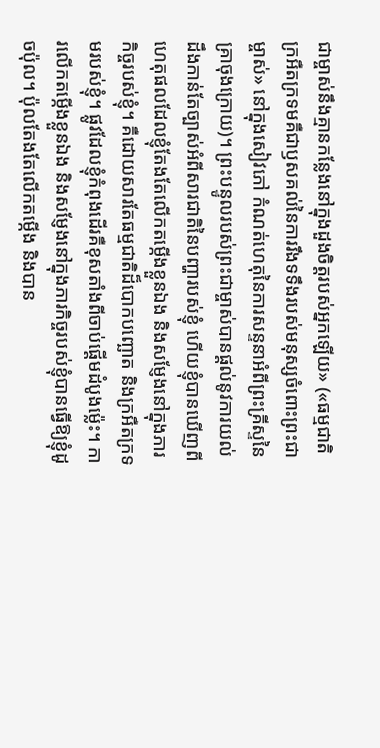ជាម្ចាស់នឹងគ្មានកន្លែងនៅក្នុងដួងចិត្តរបស់អ្នកឡើយ» («ធម្មជាតិក្រអឺតក្រទមគឺជាឫសគល់នៃការរឹងទទឹងរបស់មនុស្សចំពោះព្រះជាម្ចាស់» នៅក្នុងសៀវភៅ កំណត់ហេតុនៃការសន្ទនាអំពីព្រះគ្រីស្ទនៃគ្រាចុងក្រោយ)។ ព្រះបន្ទូលរបស់ព្រះជាម្ចាស់បានផ្ដល់នូវការយល់ដឹងកាន់តែច្បាស់អំពីសារជាតិនៃបញ្ហារបស់ខ្ញុំ ហើយខ្ញុំបានឃើញពីហេតុផលដែលខ្ញុំតែងតែលើកតម្កើងខ្លួនឯង និងសម្ញែងនៅក្នុងភារកិច្ចរបស់ខ្ញុំ។ គឺដោយសារតែធម្មជាតិដ៏បោកបញ្ឆោត និងក្រអឺតក្រទមរបស់ខ្ញុំ។ ផ្លូវដែលខ្ញុំកំពុងដើរគឺខុសតាំងពីចាប់ផ្ដើមដំបូងម៉្លេះ។ ការលើកតម្កើងខ្លួនឯង និងសម្ញែងនៅក្នុងភារកិច្ចរបស់ខ្ញុំបានធ្វើឱ្យខ្ញុំដូចប៉ុល។ ប៉ុលតែងតែលើកតម្កើង និងបាន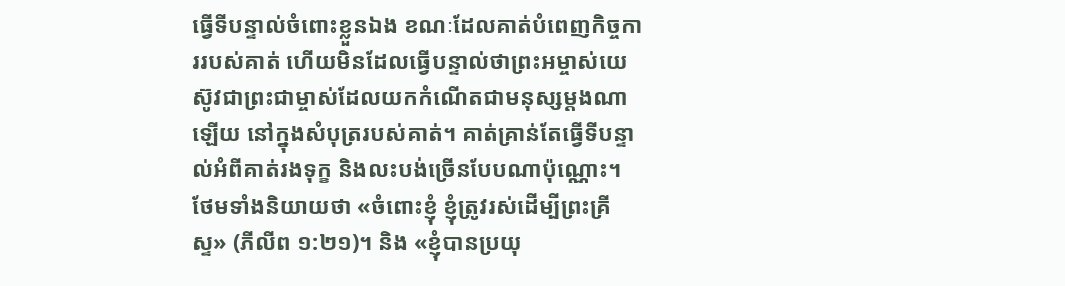ធ្វើទីបន្ទាល់ចំពោះខ្លួនឯង ខណៈដែលគាត់បំពេញកិច្ចការរបស់គាត់ ហើយមិនដែលធ្វើបន្ទាល់ថាព្រះអម្ចាស់យេស៊ូវជាព្រះជាម្ចាស់ដែលយកកំណើតជាមនុស្សម្ដងណាឡើយ នៅក្នុងសំបុត្ររបស់គាត់។ គាត់គ្រាន់តែធ្វើទីបន្ទាល់អំពីគាត់រងទុក្ខ និងលះបង់ច្រើនបែបណាប៉ុណ្ណោះ។ ថែមទាំងនិយាយថា «ចំពោះខ្ញុំ ខ្ញុំត្រូវរស់ដើម្បីព្រះគ្រីស្ទ» (ភីលីព ១:២១)។ និង «ខ្ញុំបានប្រយុ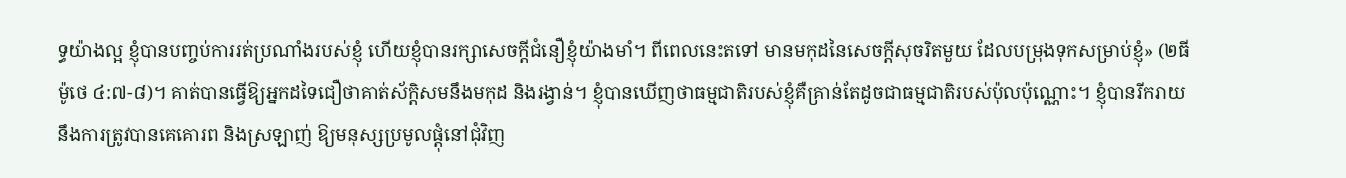ទ្ធយ៉ាងល្អ ខ្ញុំបានបញ្ចប់ការរត់ប្រណាំងរបស់ខ្ញុំ ហើយខ្ញុំបានរក្សាសេចក្តីជំនឿខ្ញុំយ៉ាងមាំ។ ពីពេលនេះតទៅ មានមកុដនៃសេចក្តីសុចរិតមួយ ដែលបម្រុងទុកសម្រាប់ខ្ញុំ» (២ធីម៉ូថេ ៤:៧-៨)។ គាត់បានធ្វើឱ្យអ្នកដទៃជឿថាគាត់ស័ក្ដិសមនឹងមកុដ និងរង្វាន់។ ខ្ញុំបានឃើញថាធម្មជាតិរបស់ខ្ញុំគឺគ្រាន់តែដូចជាធម្មជាតិរបស់ប៉ុលប៉ុណ្ណោះ។ ខ្ញុំបានរីករាយនឹងការត្រូវបានគេគោរព និងស្រឡាញ់ ឱ្យមនុស្សប្រមូលផ្ដុំនៅជុំវិញ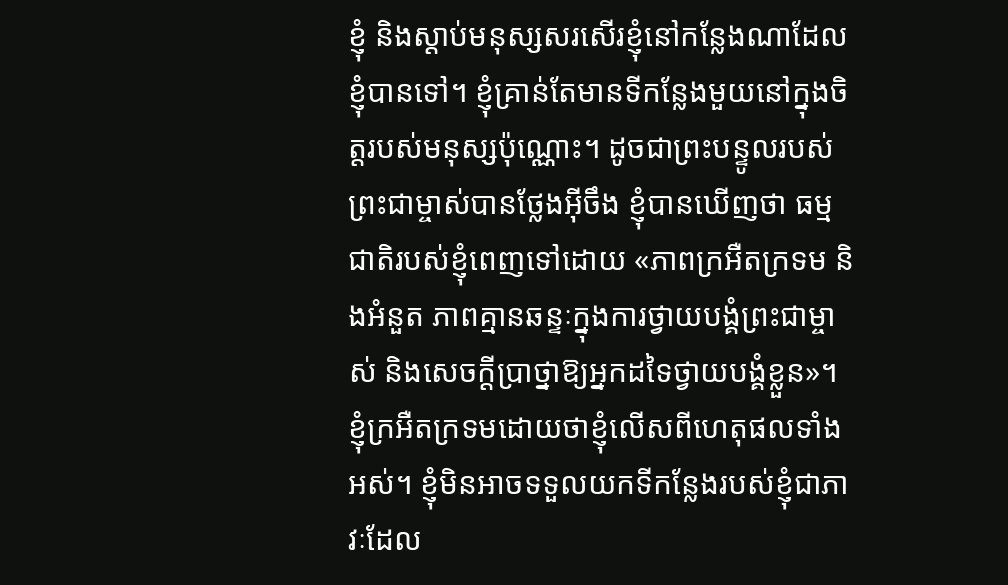ខ្ញុំ និងស្ដាប់មនុស្សសរសើរខ្ញុំនៅកន្លែងណាដែលខ្ញុំបានទៅ។ ខ្ញុំគ្រាន់តែមានទីកន្លែងមួយនៅក្នុងចិត្តរបស់មនុស្សប៉ុណ្ណោះ។ ដូចជាព្រះបន្ទូលរបស់ព្រះជាម្ចាស់បានថ្លែងអ៊ីចឹង ខ្ញុំបានឃើញថា ធម្មជាតិរបស់ខ្ញុំពេញទៅដោយ «ភាពក្រអឺតក្រទម និងអំនួត ភាពគ្មានឆន្ទៈក្នុងការថ្វាយបង្គំព្រះជាម្ចាស់ និងសេចក្ដីប្រាថ្នាឱ្យអ្នកដទៃថ្វាយបង្គំខ្លួន»។ ខ្ញុំក្រអឺតក្រទមដោយថាខ្ញុំលើសពីហេតុផលទាំងអស់។ ខ្ញុំមិនអាចទទួលយកទីកន្លែងរបស់ខ្ញុំជាភាវៈដែល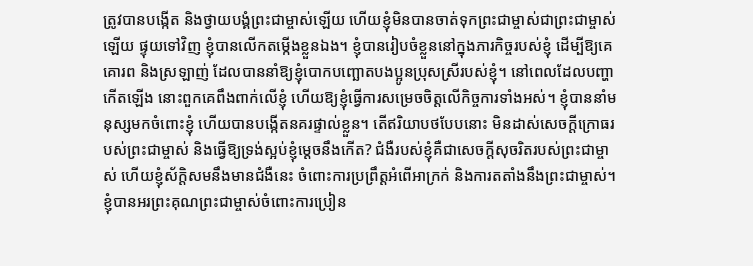ត្រូវបានបង្កើត និងថ្វាយបង្គំព្រះជាម្ចាស់ឡើយ ហើយខ្ញុំមិនបានចាត់ទុកព្រះជាម្ចាស់ជាព្រះជាម្ចាស់ឡើយ ផ្ទុយទៅវិញ ខ្ញុំបានលើកតម្កើងខ្លួនឯង។ ខ្ញុំបានរៀបចំខ្លួននៅក្នុងភារកិច្ចរបស់ខ្ញុំ ដើម្បីឱ្យគេគោរព និងស្រឡាញ់ ដែលបាននាំឱ្យខ្ញុំបោកបញ្ឆោតបងប្អូនប្រុសស្រីរបស់ខ្ញុំ។ នៅពេលដែលបញ្ហាកើតឡើង នោះពួកគេពឹងពាក់លើខ្ញុំ ហើយឱ្យខ្ញុំធ្វើការសម្រេចចិត្តលើកិច្ចការទាំងអស់។ ខ្ញុំបាននាំមនុស្សមកចំពោះខ្ញុំ ហើយបានបង្កើតនគរផ្ទាល់ខ្លួន។ តើឥរិយាបថបែបនោះ មិនដាស់សេចក្ដីក្រោធរបស់ព្រះជាម្ចាស់ និងធ្វើឱ្យទ្រង់ស្អប់ខ្ញុំម្ដេចនឹងកើត? ជំងឺរបស់ខ្ញុំគឺជាសេចក្ដីសុចរិតរបស់ព្រះជាម្ចាស់ ហើយខ្ញុំស័ក្ដិសមនឹងមានជំងឺនេះ ចំពោះការប្រព្រឹត្តអំពើអាក្រក់ និងការតតាំងនឹងព្រះជាម្ចាស់។ ខ្ញុំបានអរព្រះគុណព្រះជាម្ចាស់ចំពោះការប្រៀន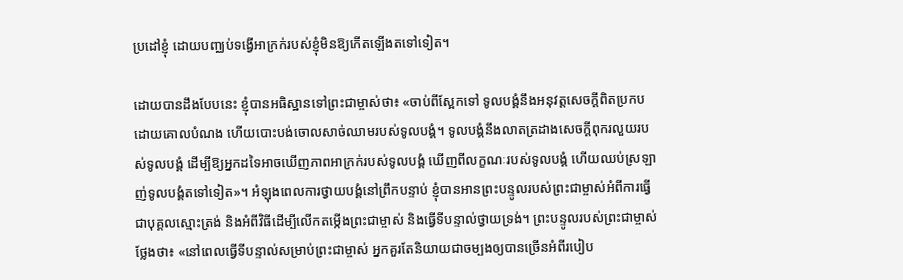ប្រដៅខ្ញុំ ដោយបញ្ឈប់ទង្វើអាក្រក់របស់ខ្ញុំមិនឱ្យកើតឡើងតទៅទៀត។

ដោយបានដឹងបែបនេះ ខ្ញុំបានអធិស្ឋានទៅព្រះជាម្ចាស់ថា៖ «ចាប់ពីស្អែកទៅ ទូលបង្គំនឹងអនុវត្តសេចក្ដីពិតប្រកបដោយគោលបំណង ហើយបោះបង់ចោលសាច់ឈាមរបស់ទូលបង្គំ។ ទូលបង្គំនឹងលាតត្រដាងសេចក្ដីពុករលួយរបស់ទូលបង្គំ ដើម្បីឱ្យអ្នកដទៃអាចឃើញភាពអាក្រក់របស់ទូលបង្គំ ឃើញពីលក្ខណៈរបស់ទូលបង្គំ ហើយឈប់ស្រឡាញ់ទូលបង្គំតទៅទៀត»។ អំឡុងពេលការថ្វាយបង្គំនៅព្រឹកបន្ទាប់ ខ្ញុំបានអានព្រះបន្ទូលរបស់ព្រះជាម្ចាស់អំពីការធ្វើជាបុគ្គលស្មោះត្រង់ និងអំពីវិធីដើម្បីលើកតម្កើងព្រះជាម្ចាស់ និងធ្វើទីបន្ទាល់ថ្វាយទ្រង់។ ព្រះបន្ទូលរបស់ព្រះជាម្ចាស់ថ្លែងថា៖ «នៅពេលធ្វើទីបន្ទាល់សម្រាប់ព្រះជាម្ចាស់ អ្នកគួរតែនិយាយជាចម្បងឲ្យបានច្រើនអំពីរបៀប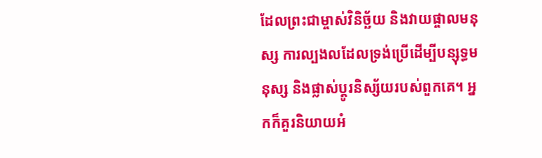ដែលព្រះជាម្ចាស់វិនិច្ឆ័យ និងវាយផ្ចាលមនុស្ស ការល្បងលដែលទ្រង់ប្រើដើម្បីបន្សុទ្ធមនុស្ស និងផ្លាស់ប្ដូរនិស្ស័យរបស់ពួកគេ។ អ្នកក៏គួរនិយាយអំ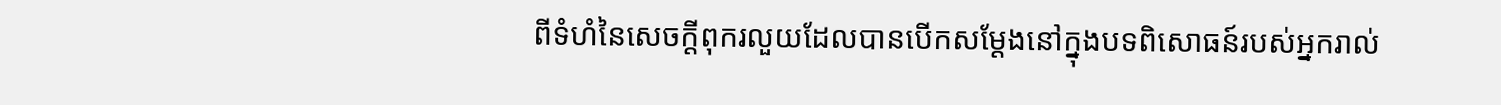ពីទំហំនៃសេចក្ដីពុករលួយដែលបានបើកសម្ដែងនៅក្នុងបទពិសោធន៍របស់អ្នករាល់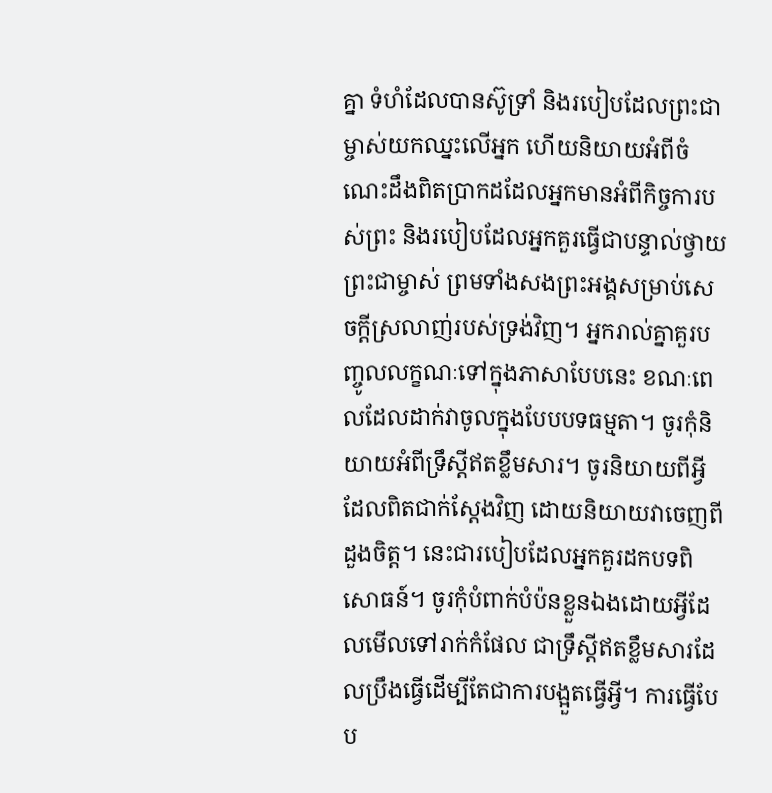គ្នា ទំហំដែលបានស៊ូទ្រាំ និងរបៀបដែលព្រះជាម្ចាស់យកឈ្នះលើអ្នក ហើយនិយាយអំពីចំណេះដឹងពិតប្រាកដដែលអ្នកមានអំពីកិច្ចការបស់ព្រះ និងរបៀបដែលអ្នកគួរធ្វើជាបន្ទាល់ថ្វាយព្រះជាម្ចាស់ ព្រមទាំងសងព្រះអង្គសម្រាប់សេចក្ដីស្រលាញ់របស់ទ្រង់វិញ។ អ្នករាល់គ្នាគួរបញ្ចូលលក្ខណៈទៅក្នុងភាសាបែបនេះ ខណៈពេលដែលដាក់វាចូលក្នុងបែបបទធម្មតា។ ចូរកុំនិយាយអំពីទ្រឹស្ដីឥតខ្លឹមសារ។ ចូរនិយាយពីអ្វីដែលពិតជាក់ស្ដែងវិញ ដោយនិយាយវាចេញពីដួងចិត្ត។ នេះជារបៀបដែលអ្នកគួរដកបទពិសោធន៍។ ចូរកុំបំពាក់បំប៉នខ្លួនឯងដោយអ្វីដែលមើលទៅរាក់កំផែល ជាទ្រឹស្ដីឥតខ្លឹមសារដែលប្រឹងធ្វើដើម្បីតែជាការបង្អួតធ្វើអ្វី។ ការធ្វើបែប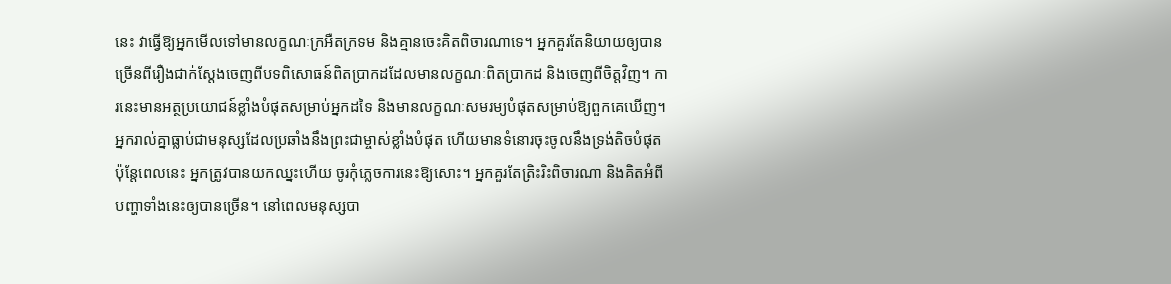នេះ វាធ្វើឱ្យអ្នកមើលទៅមានលក្ខណៈក្រអឺតក្រទម និងគ្មានចេះគិតពិចារណាទេ។ អ្នកគួរតែនិយាយឲ្យបានច្រើនពីរឿងជាក់ស្ដែងចេញពីបទពិសោធន៍ពិតប្រាកដដែលមានលក្ខណៈពិតប្រាកដ និងចេញពីចិត្តវិញ។ ការនេះមានអត្ថប្រយោជន៍ខ្លាំងបំផុតសម្រាប់អ្នកដទៃ និងមានលក្ខណៈសមរម្យបំផុតសម្រាប់ឱ្យពួកគេឃើញ។ អ្នករាល់គ្នាធ្លាប់ជាមនុស្សដែលប្រឆាំងនឹងព្រះជាម្ចាស់ខ្លាំងបំផុត ហើយមានទំនោរចុះចូលនឹងទ្រង់តិចបំផុត ប៉ុន្តែពេលនេះ អ្នកត្រូវបានយកឈ្នះហើយ ចូរកុំភ្លេចការនេះឱ្យសោះ។ អ្នកគួរតែត្រិះរិះពិចារណា និងគិតអំពីបញ្ហាទាំងនេះឲ្យបានច្រើន។ នៅពេលមនុស្សបា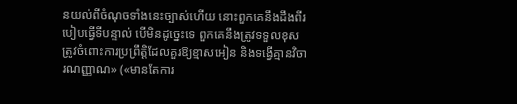នយល់ពីចំណុចទាំងនេះច្បាស់ហើយ នោះពួកគេនឹងដឹងពីរបៀបធ្វើទីបន្ទាល់ បើមិនដូច្នេះទេ ពួកគេនឹងត្រូវទទួលខុសត្រូវចំពោះការប្រព្រឹត្តិដែលគួរឱ្យខ្មាសអៀន និងទង្វើគ្មានវិចារណញ្ញាណ» («មានតែការ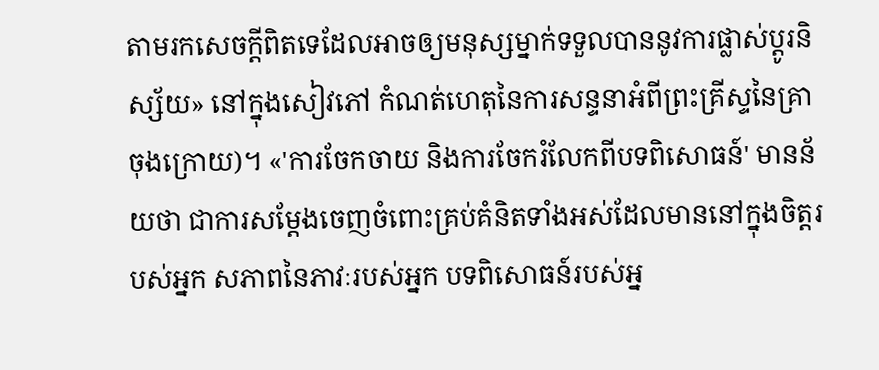តាមរកសេចក្ដីពិតទេដែលអាចឲ្យមនុស្សម្នាក់ទទួលបាននូវការផ្លាស់ប្ដូរនិស្ស័យ» នៅក្នុងសៀវភៅ កំណត់ហេតុនៃការសន្ទនាអំពីព្រះគ្រីស្ទនៃគ្រាចុងក្រោយ)។ «'ការចែកចាយ និងការចែករំលែកពីបទពិសោធន៍' មានន័យថា ជាការសម្ដែងចេញចំពោះគ្រប់គំនិតទាំងអស់ដែលមាននៅក្នុងចិត្តរបស់អ្នក សភាពនៃភាវៈរបស់អ្នក បទពិសោធន៍របស់អ្ន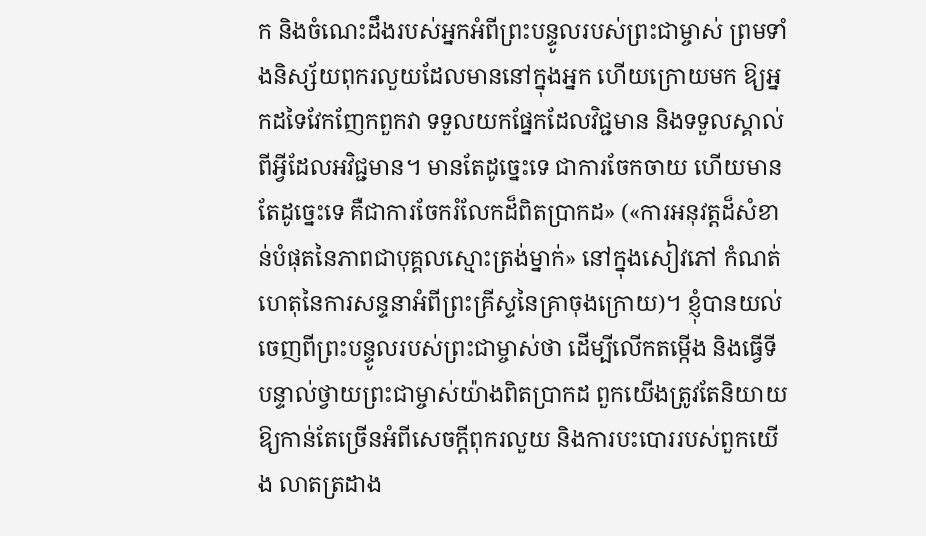ក និងចំណេះដឹងរបស់អ្នកអំពីព្រះបន្ទូលរបស់ព្រះជាម្ចាស់ ព្រមទាំងនិស្ស័យពុករលួយដែលមាននៅក្នុងអ្នក ហើយក្រោយមក ឱ្យអ្នកដទៃវែកញែកពួកវា ទទួលយកផ្នែកដែលវិជ្ជមាន និងទទួលស្គាល់ពីអ្វីដែលអវិជ្ជមាន។ មានតែដូច្នេះទេ ជាការចែកចាយ ហើយមានតែដូច្នេះទេ គឺជាការចែករំលែកដ៏ពិតប្រាកដ» («ការអនុវត្តដ៏សំខាន់បំផុតនៃភាពជាបុគ្គលស្មោះត្រង់ម្នាក់» នៅក្នុងសៀវភៅ កំណត់ហេតុនៃការសន្ទនាអំពីព្រះគ្រីស្ទនៃគ្រាចុងក្រោយ)។ ខ្ញុំបានយល់ចេញពីព្រះបន្ទូលរបស់ព្រះជាម្ចាស់ថា ដើម្បីលើកតម្កើង និងធ្វើទីបន្ទាល់ថ្វាយព្រះជាម្ចាស់យ៉ាងពិតប្រាកដ ពួកយើងត្រូវតែនិយាយឱ្យកាន់តែច្រើនអំពីសេចក្ដីពុករលួយ និងការបះបោររបស់ពួកយើង លាតត្រដាង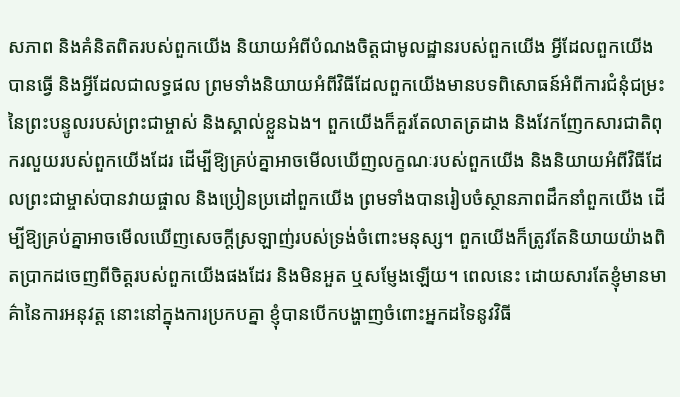សភាព និងគំនិតពិតរបស់ពួកយើង និយាយអំពីបំណងចិត្តជាមូលដ្ឋានរបស់ពួកយើង អ្វីដែលពួកយើងបានធ្វើ និងអ្វីដែលជាលទ្ធផល ព្រមទាំងនិយាយអំពីវិធីដែលពួកយើងមានបទពិសោធន៍អំពីការជំនុំជម្រះនៃព្រះបន្ទូលរបស់ព្រះជាម្ចាស់ និងស្គាល់ខ្លួនឯង។ ពួកយើងក៏គួរតែលាតត្រដាង និងវែកញែកសារជាតិពុករលួយរបស់ពួកយើងដែរ ដើម្បីឱ្យគ្រប់គ្នាអាចមើលឃើញលក្ខណៈរបស់ពួកយើង និងនិយាយអំពីវិធីដែលព្រះជាម្ចាស់បានវាយផ្ចាល និងប្រៀនប្រដៅពួកយើង ព្រមទាំងបានរៀបចំស្ថានភាពដឹកនាំពួកយើង ដើម្បីឱ្យគ្រប់គ្នាអាចមើលឃើញសេចក្ដីស្រឡាញ់របស់ទ្រង់ចំពោះមនុស្ស។ ពួកយើងក៏ត្រូវតែនិយាយយ៉ាងពិតប្រាកដចេញពីចិត្តរបស់ពួកយើងផងដែរ និងមិនអួត ឬសម្ញែងឡើយ។ ពេលនេះ ដោយសារតែខ្ញុំមានមាគ៌ានៃការអនុវត្ត នោះនៅក្នុងការប្រកបគ្នា ខ្ញុំបានបើកបង្ហាញចំពោះអ្នកដទៃនូវវិធី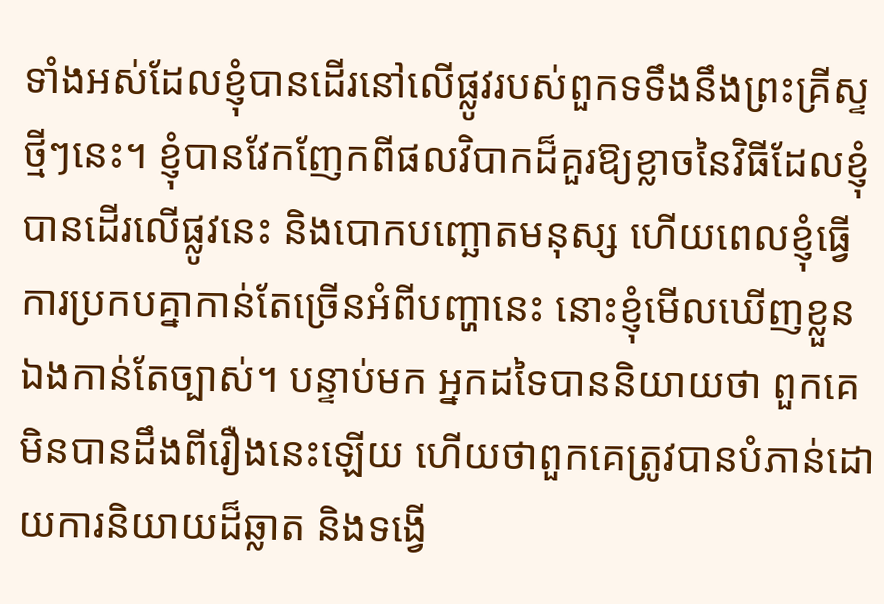ទាំងអស់ដែលខ្ញុំបានដើរនៅលើផ្លូវរបស់ពួកទទឹងនឹងព្រះគ្រីស្ទថ្មីៗនេះ។ ខ្ញុំបានវែកញែកពីផលវិបាកដ៏គួរឱ្យខ្លាចនៃវិធីដែលខ្ញុំបានដើរលើផ្លូវនេះ និងបោកបញ្ឆោតមនុស្ស ហើយពេលខ្ញុំធ្វើការប្រកបគ្នាកាន់តែច្រើនអំពីបញ្ហានេះ នោះខ្ញុំមើលឃើញខ្លួនឯងកាន់តែច្បាស់។ បន្ទាប់មក អ្នកដទៃបាននិយាយថា ពួកគេមិនបានដឹងពីរឿងនេះឡើយ ហើយថាពួកគេត្រូវបានបំភាន់ដោយការនិយាយដ៏ឆ្លាត និងទង្វើ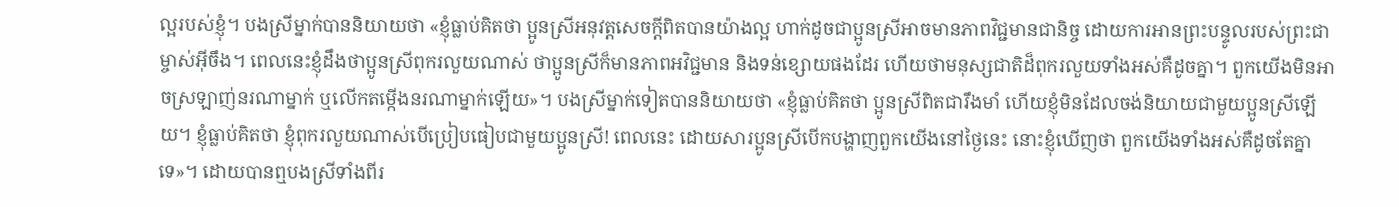ល្អរបស់ខ្ញុំ។ បងស្រីម្នាក់បាននិយាយថា «ខ្ញុំធ្លាប់គិតថា ប្អូនស្រីអនុវត្តសេចក្ដីពិតបានយ៉ាងល្អ ហាក់ដូចជាប្អូនស្រីអាចមានភាពវិជ្ជមានជានិច្ច ដោយការអានព្រះបន្ទូលរបស់ព្រះជាម្ចាស់អ៊ីចឹង។ ពេលនេះខ្ញុំដឹងថាប្អូនស្រីពុករលួយណាស់ ថាប្អូនស្រីក៏មានភាពអវិជ្ជមាន និងទន់ខ្សោយផងដែរ ហើយថាមនុស្សជាតិដ៏ពុករលួយទាំងអស់គឺដូចគ្នា។ ពួកយើងមិនអាចស្រឡាញ់នរណាម្នាក់ ឬលើកតម្កើងនរណាម្នាក់ឡើយ»។ បងស្រីម្នាក់ទៀតបាននិយាយថា «ខ្ញុំធ្លាប់គិតថា ប្អូនស្រីពិតជារឹងមាំ ហើយខ្ញុំមិនដែលចង់និយាយជាមួយប្អូនស្រីឡើយ។ ខ្ញុំធ្លាប់គិតថា ខ្ញុំពុករលួយណាស់បើប្រៀបធៀបជាមួយប្អូនស្រី! ពេលនេះ ដោយសារប្អូនស្រីបើកបង្ហាញពួកយើងនៅថ្ងៃនេះ នោះខ្ញុំឃើញថា ពួកយើងទាំងអស់គឺដូចតែគ្នាទេ»។ ដោយបានឮបងស្រីទាំងពីរ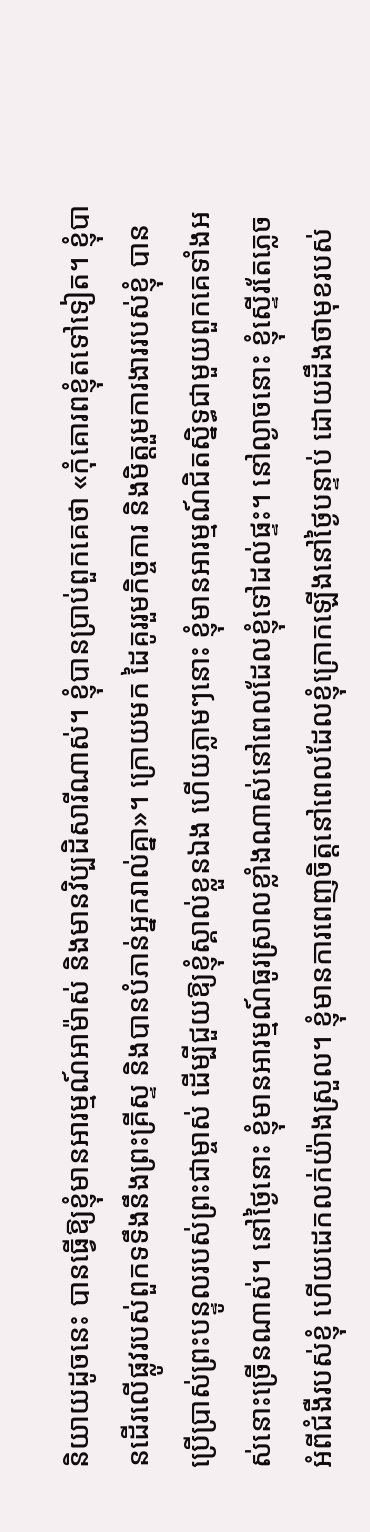និយាយដូចនេះ បានធ្វើឱ្យខ្ញុំមានអារម្មណ៍អាម៉ាស់ និងមានវិប្បដិសារីណាស់។ ខ្ញុំបានប្រាប់ពួកគេថា «កុំគោរពខ្ញុំតទៅទៀត។ ខ្ញុំបានដើរលើផ្លូវរបស់ពួកទទឹងនឹងព្រះគ្រីស្ទ និងបានបំភាន់អ្នករាល់គ្នា»។ ក្រោយមក ដៃគូររួមកិច្ចការ និងមិត្តរួមការងាររបស់ខ្ញុំ បានប្រើប្រាស់ព្រះបន្ទូលរបស់ព្រះជាម្ចាស់ ដើម្បីជួយឱ្យខ្ញុំស្គាល់ខ្លួនឯង ហើយភ្លាមៗនោះ ខ្ញុំមានអារម្មណ៍ជិតស្និទ្ធជាមួយពួកគេទាំងអស់នោះច្រើនណាស់។ នៅថ្ងៃនោះ ខ្ញុំមានអារម្មណ៍ធូរស្រាលខ្លាំងណាស់នៅពេលដែលខ្ញុំទៅដល់ផ្ទះ។ នៅល្ងាចនោះ ខ្ញុំស្ទើរតែភ្លេចអំពីជំងឺរបស់ខ្ញុំ ហើយដេកលក់យ៉ាងស្រួល។ ខ្ញុំមានការពេញចិត្តនៅពេលដែលខ្ញុំក្រោកឡើងនៅថ្ងៃបន្ទាប់ ដោយដឹងថាមុខរបស់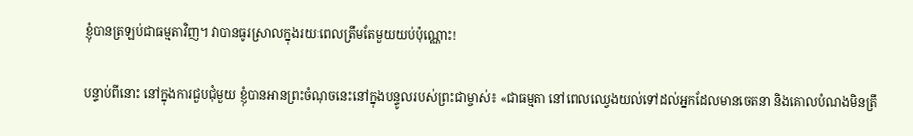ខ្ញុំបានត្រឡប់ជាធម្មតាវិញ។ វាបានធូរស្រាលក្នុងរយៈពេលត្រឹមតែមួយយប់ប៉ុណ្ណោះ!

បន្ទាប់ពីនោះ នៅក្នុងការជួបជុំមួយ ខ្ញុំបានអានព្រះចំណុចនេះនៅក្នុងបន្ទូលរបស់ព្រះជាម្ចាស់៖ «ជាធម្មតា នៅពេលឈ្វេងយល់ទៅដល់អ្នកដែលមានចេតនា និងគោលបំណងមិនត្រឹ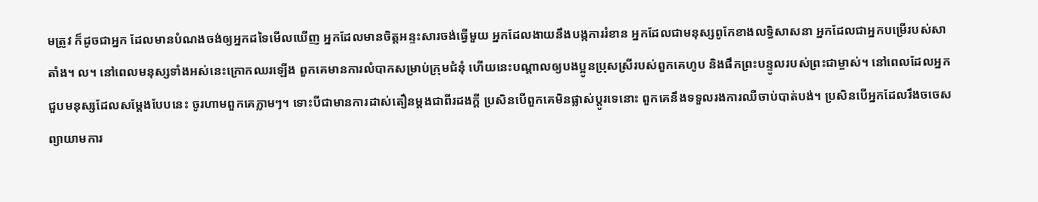មត្រូវ ក៏ដូចជាអ្នក ដែលមានបំណងចង់ឲ្យអ្នកដទៃមើលឃើញ អ្នកដែលមានចិត្តអន្ទះសារចង់ធ្វើមួយ អ្នកដែលងាយនឹងបង្កការរំខាន អ្នកដែលជាមនុស្សពូកែខាងលទ្ធិសាសនា អ្នកដែលជាអ្នកបម្រើរបស់សាតាំង។ ល។ នៅពេលមនុស្សទាំងអស់នេះក្រោកឈរឡើង ពួកគេមានការលំបាកសម្រាប់ក្រុមជំនុំ ហើយនេះបណ្តាលឲ្យបងប្អូនប្រុសស្រីរបស់ពួកគេហូប និងផឹកព្រះបន្ទូលរបស់ព្រះជាម្ចាស់។ នៅពេលដែលអ្នកជួបមនុស្សដែលសម្តែងបែបនេះ ចូរហាមពួកគេភ្លាមៗ។ ទោះបីជាមានការដាស់តឿនម្តងជាពីរដងក្តី ប្រសិនបើពួកគេមិនផ្លាស់ប្តូរទេនោះ ពួកគេនឹងទទួលរងការឈឺចាប់បាត់បង់។ ប្រសិនបើអ្នកដែលរឹងចចេសព្យាយាមការ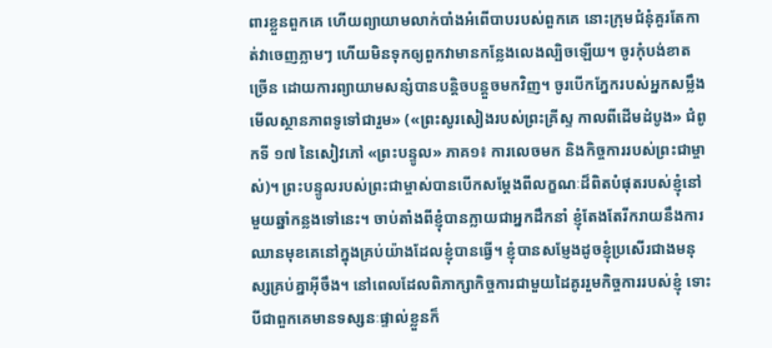ពារខ្លួនពួកគេ ហើយព្យាយាមលាក់បាំងអំពើបាបរបស់ពួកគេ នោះក្រុមជំនុំគួរតែកាត់វាចេញភ្លាមៗ ហើយមិនទុកឲ្យពួកវាមានកន្លែងលេងល្បិចឡើយ។ ចូរកុំបង់ខាតច្រើន ដោយការព្យាយាមសន្សំបានបន្តិចបន្តួចមកវិញ។ ចូរបើកភ្នែករបស់អ្នកសម្លឹងមើលស្ថានភាពទូទៅជារួម» («ព្រះសូរសៀងរបស់ព្រះគ្រីស្ទ កាលពីដើមដំបូង» ជំពូកទី ១៧ នៃសៀវភៅ «ព្រះបន្ទូល» ភាគ១៖ ការលេចមក និងកិច្ចការរបស់ព្រះជាម្ចាស់)។ ព្រះបន្ទូលរបស់ព្រះជាម្ចាស់បានបើកសម្ដែងពីលក្ខណៈដ៏ពិតបំផុតរបស់ខ្ញុំនៅមួយឆ្នាំកន្លងទៅនេះ។ ចាប់តាំងពីខ្ញុំបានក្លាយជាអ្នកដឹកនាំ ខ្ញុំតែងតែរីករាយនឹងការឈានមុខគេនៅក្នុងគ្រប់យ៉ាងដែលខ្ញុំបានធ្វើ។ ខ្ញុំបានសម្ញែងដូចខ្ញុំប្រសើរជាងមនុស្សគ្រប់គ្នាអ៊ីចឹង។ នៅពេលដែលពិភាក្សាកិច្ចការជាមួយដៃគូររួមកិច្ចការរបស់ខ្ញុំ ទោះបីជាពួកគេមានទស្សនៈផ្ទាល់ខ្លួនក៏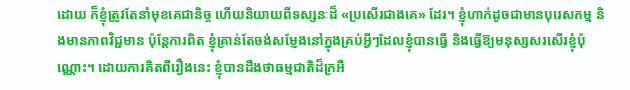ដោយ ក៏ខ្ញុំត្រូវតែនាំមុខគេជានិច្ច ហើយនិយាយពីទស្សនៈដ៏ «ប្រសើរជាងគេ» ដែរ។ ខ្ញុំហាក់ដូចជាមានបុរេសកម្ម និងមានភាពវិជ្ជមាន ប៉ុន្តែការពិត ខ្ញុំគ្រាន់តែចង់សម្ញែងនៅក្នុងគ្រប់អ្វីៗដែលខ្ញុំបានធ្វើ និងធ្វើឱ្យមនុស្សសរសើរខ្ញុំប៉ុណ្ណោះ។ ដោយការគិតពីរឿងនេះ ខ្ញុំបានដឹងថាធម្មជាតិដ៏ក្រអឺ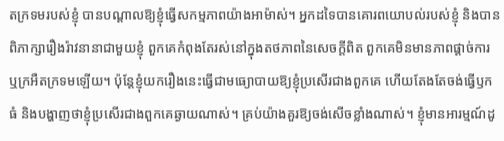តក្រទមរបស់ខ្ញុំ បានបណ្ដាលឱ្យខ្ញុំធ្វើសកម្មភាពយ៉ាងអាម៉ាស់។ អ្នកដទៃបានគោរពយោបល់របស់ខ្ញុំ និងបានពិភាក្សារឿងរ៉ាវនានាជាមួយខ្ញុំ ពួកគេកំពុងតែរស់នៅក្នុងតថភាពនៃសេចក្ដីពិត ពួកគេមិនមានភាពផ្ដាច់ការ ឬក្រអឺតក្រទមឡើយ។ ប៉ុន្តែខ្ញុំយករឿងនេះធ្វើជាមធ្យោបាយឱ្យខ្ញុំប្រសើរជាងពួកគេ ហើយតែងតែចង់ធ្វើឫកធំ និងបង្ហាញថាខ្ញុំប្រសើរជាងពួកគេឆ្ងាយណាស់។ គ្រប់យ៉ាងគួរឱ្យចង់សើចខ្លាំងណាស់។ ខ្ញុំមានអារម្មណ៍ដូ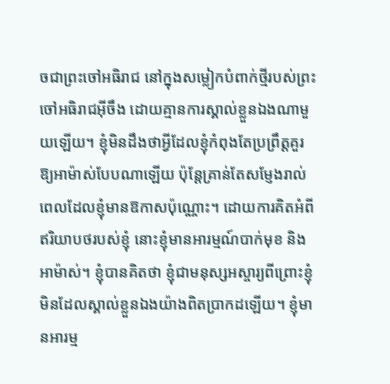ចជាព្រះចៅអធិរាជ នៅក្នុងសម្លៀកបំពាក់ថ្មីរបស់ព្រះចៅអធិរាជអ៊ីចឹង ដោយគ្មានការស្គាល់ខ្លួនឯងណាមួយឡើយ។ ខ្ញុំមិនដឹងថាអ្វីដែលខ្ញុំកំពុងតែប្រព្រឹត្តគួរឱ្យអាម៉ាស់បែបណាឡើយ ប៉ុន្តែគ្រាន់តែសម្ញែងរាល់ពេលដែលខ្ញុំមានឱកាសប៉ុណ្ណោះ។ ដោយការគិតអំពីឥរិយាបថរបស់ខ្ញុំ នោះខ្ញុំមានអារម្មណ៍បាក់មុខ និងអាម៉ាស់។ ខ្ញុំបានគិតថា ខ្ញុំជាមនុស្សអស្ចារ្យពីព្រោះខ្ញុំមិនដែលស្គាល់ខ្លួនឯងយ៉ាងពិតប្រាកដឡើយ។ ខ្ញុំមានអារម្ម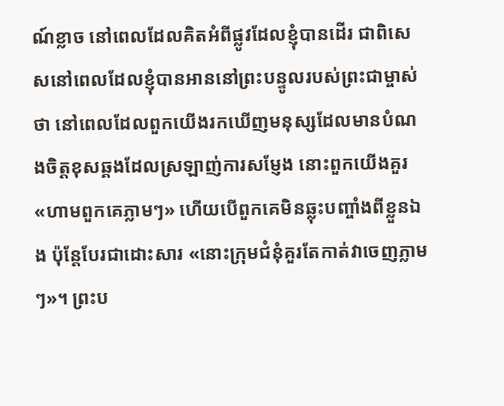ណ៍ខ្លាច នៅពេលដែលគិតអំពីផ្លូវដែលខ្ញុំបានដើរ ជាពិសេសនៅពេលដែលខ្ញុំបានអាននៅព្រះបន្ទូលរបស់ព្រះជាម្ចាស់ថា នៅពេលដែលពួកយើងរកឃើញមនុស្សដែលមានបំណងចិត្តខុសឆ្គងដែលស្រឡាញ់ការសម្ញែង នោះពួកយើងគួរ «ហាមពួកគេភ្លាមៗ» ហើយបើពួកគេមិនឆ្លុះបញ្ចាំងពីខ្លួនឯង ប៉ុន្តែបែរជាដោះសារ «នោះក្រុមជំនុំគួរតែកាត់វាចេញភ្លាមៗ»។ ព្រះប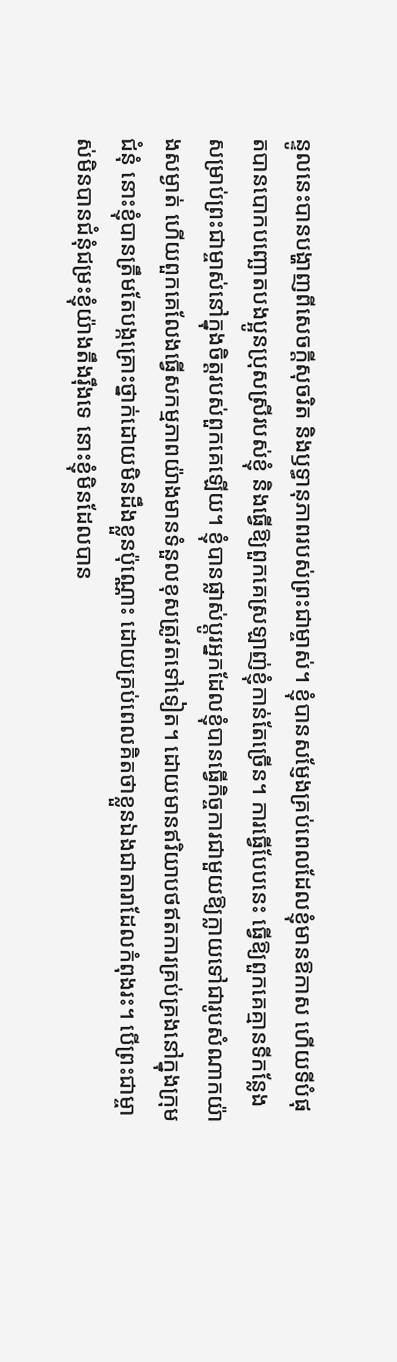ន្ទូលនេះបានបង្ហាញពីសេចក្ដីសុចរិត និងឫទ្ធានុភាពរបស់ព្រះជាម្ចាស់។ ខ្ញុំបានសម្ញែងគ្រប់ពេលដែលខ្ញុំមានឱកាស ហើយទីបំផុតបានបោកបញ្ឆោតបងប្អូនប្រុសស្រីរបស់ខ្ញុំ និងធ្វើឱ្យពួកគេស្រឡាញ់ខ្ញុំកាន់តែច្រើន។ ការធ្វើបែបនេះ ធ្វើឱ្យពួកគេគ្មានទីកន្លែងសម្រាប់ព្រះជាម្ចាស់នៅក្នុងចិត្តរបស់ពួកគេឡើយ។ ខ្ញុំបានផ្លាស់ប្ដូរអ្នកដែលខ្ញុំបានធ្វើកិច្ចការជាមួយឱ្យក្លាយទៅជារូបសំណាកយ៉ាងសម្ងាត់ ហើយពួកគេលែងធ្វើសកម្មភាពយ៉ាងមានទំនួលខុសត្រូវតទៅទៀត។ ដោយមានឥរិយាបថឥតការគ្រប់គ្រងនៅក្នុងក្រុមជំនុំ នោះខ្ញុំបានត្រឹមតែបង្កគ្រោះថ្នាក់ដោយមិនដឹងខ្លួនប៉ុណ្ណោះ ដោយគ្រប់ពេលគិតថាខ្លួនឯងជាតារាដែលកំពុងរះ។ បើព្រះជាម្ចាស់មិនបានជំនុំជម្រះខ្ញុំយ៉ាងតឹងរ៉ឹងទេ នោះខ្ញុំមិនដែលបាន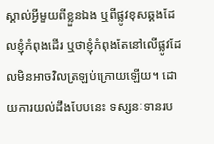ស្គាល់អ្វីមួយពីខ្លួនឯង ឬពីផ្លូវខុសឆ្គងដែលខ្ញុំកំពុងដើរ ឬថាខ្ញុំកំពុងតែនៅលើផ្លូវដែលមិនអាចវិលត្រឡប់ក្រោយឡើយ។ ដោយការយល់ដឹងបែបនេះ ទស្សនៈទានរប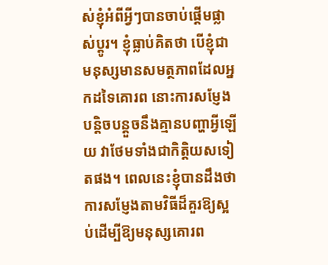ស់ខ្ញុំអំពីអ្វីៗបានចាប់ផ្ដើមផ្លាស់ប្ដូរ។ ខ្ញុំធ្លាប់គិតថា បើខ្ញុំជាមនុស្សមានសមត្ថភាពដែលអ្នកដទៃគោរព នោះការសម្ញែងបន្តិចបន្តួចនឹងគ្មានបញ្ហាអ្វីឡើយ វាថែមទាំងជាកិត្តិយសទៀតផង។ ពេលនេះខ្ញុំបានដឹងថា ការសម្ញែងតាមវិធីដ៏គួរឱ្យស្អប់ដើម្បីឱ្យមនុស្សគោរព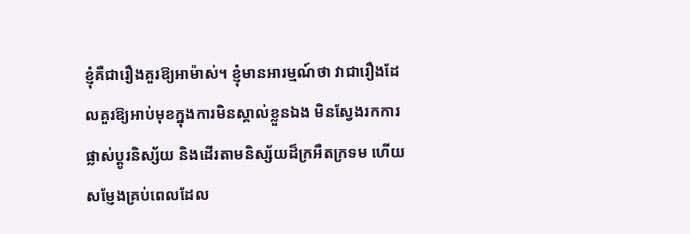ខ្ញុំគឺជារឿងគួរឱ្យអាម៉ាស់។ ខ្ញុំមានអារម្មណ៍ថា វាជារឿងដែលគួរឱ្យអាប់មុខក្នុងការមិនស្គាល់ខ្លួនឯង មិនស្វែងរកការផ្លាស់ប្ដូរនិស្ស័យ និងដើរតាមនិស្ស័យដ៏ក្រអឺតក្រទម ហើយសម្ញែងគ្រប់ពេលដែល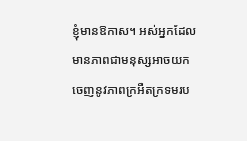ខ្ញុំមានឱកាស។ អស់អ្នកដែលមានភាពជាមនុស្សអាចយកចេញនូវភាពក្រអឺតក្រទមរប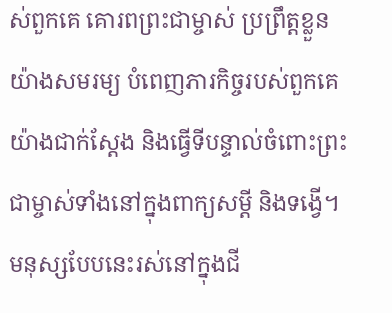ស់ពួកគេ គោរពព្រះជាម្ចាស់ ប្រព្រឹត្តខ្លួនយ៉ាងសមរម្យ បំពេញភារកិច្ចរបស់ពួកគេយ៉ាងជាក់ស្ដែង និងធ្វើទីបន្ទាល់ចំពោះព្រះជាម្ចាស់ទាំងនៅក្នុងពាក្យសម្ដី និងទង្វើ។ មនុស្សបែបនេះរស់នៅក្នុងជី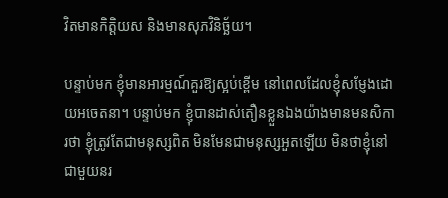វិតមានកិត្តិយស និងមានសុភវិនិច្ឆ័យ។

បន្ទាប់មក ខ្ញុំមានអារម្មណ៍គួរឱ្យស្អប់ខ្ពើម នៅពេលដែលខ្ញុំសម្ញែងដោយអចេតនា។ បន្ទាប់មក ខ្ញុំបានដាស់តឿនខ្លួនឯងយ៉ាងមានមនសិការថា ខ្ញុំត្រូវតែជាមនុស្សពិត មិនមែនជាមនុស្សអួតឡើយ មិនថាខ្ញុំនៅជាមួយនរ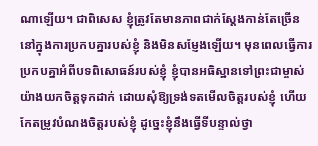ណាឡើយ។ ជាពិសេស ខ្ញុំត្រូវតែមានភាពជាក់ស្ដែងកាន់តែច្រើននៅក្នុងការប្រកបគ្នារបស់ខ្ញុំ និងមិនសម្ញែងឡើយ។ មុនពេលធ្វើការប្រកបគ្នាអំពីបទពិសោធន៍របស់ខ្ញុំ ខ្ញុំបានអធិស្ឋានទៅព្រះជាម្ចាស់យ៉ាងយកចិត្តទុកដាក់ ដោយសុំឱ្យទ្រង់ទតមើលចិត្តរបស់ខ្ញុំ ហើយកែតម្រូវបំណងចិត្តរបស់ខ្ញុំ ដូច្នេះខ្ញុំនឹងធ្វើទីបន្ទាល់ថ្វា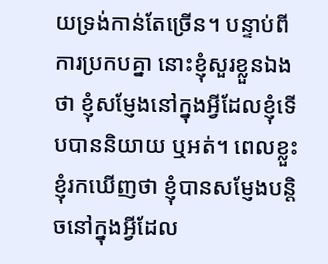យទ្រង់កាន់តែច្រើន។ បន្ទាប់ពីការប្រកបគ្នា នោះខ្ញុំសួរខ្លួនឯងថា ខ្ញុំសម្ញែងនៅក្នុងអ្វីដែលខ្ញុំទើបបាននិយាយ ឬអត់។ ពេលខ្លួះ ខ្ញុំរកឃើញថា ខ្ញុំបានសម្ញែងបន្តិចនៅក្នុងអ្វីដែល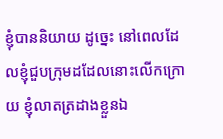ខ្ញុំបាននិយាយ ដូច្នេះ នៅពេលដែលខ្ញុំជួបក្រុមដដែលនោះលើកក្រោយ ខ្ញុំលាតត្រដាងខ្លួនឯ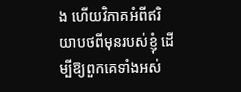ង ហើយវិភាគអំពីឥរិយាបថពីមុនរបស់ខ្ញុំ ដើម្បីឱ្យពួកគេទាំងអស់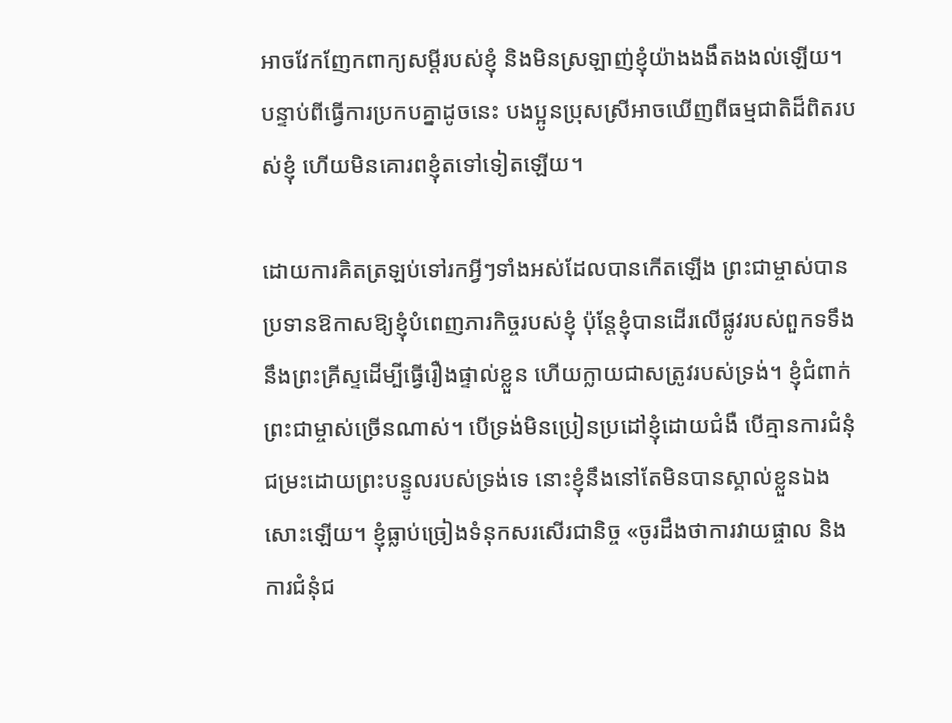អាចវែកញែកពាក្យសម្ដីរបស់ខ្ញុំ និងមិនស្រឡាញ់ខ្ញុំយ៉ាងងងឹតងងល់ឡើយ។ បន្ទាប់ពីធ្វើការប្រកបគ្នាដូចនេះ បងប្អូនប្រុសស្រីអាចឃើញពីធម្មជាតិដ៏ពិតរបស់ខ្ញុំ ហើយមិនគោរពខ្ញុំតទៅទៀតឡើយ។

ដោយការគិតត្រឡប់ទៅរកអ្វីៗទាំងអស់ដែលបានកើតឡើង ព្រះជាម្ចាស់បានប្រទានឱកាសឱ្យខ្ញុំបំពេញភារកិច្ចរបស់ខ្ញុំ ប៉ុន្តែខ្ញុំបានដើរលើផ្លូវរបស់ពួកទទឹងនឹងព្រះគ្រីស្ទដើម្បីធ្វើរឿងផ្ទាល់ខ្លួន ហើយក្លាយជាសត្រូវរបស់ទ្រង់។ ខ្ញុំជំពាក់ព្រះជាម្ចាស់ច្រើនណាស់។ បើទ្រង់មិនប្រៀនប្រដៅខ្ញុំដោយជំងឺ បើគ្មានការជំនុំជម្រះដោយព្រះបន្ទូលរបស់ទ្រង់ទេ នោះខ្ញុំនឹងនៅតែមិនបានស្គាល់ខ្លួនឯងសោះឡើយ។ ខ្ញុំធ្លាប់ច្រៀងទំនុកសរសើរជានិច្ច «ចូរដឹងថាការវាយផ្ចាល និងការជំនុំជ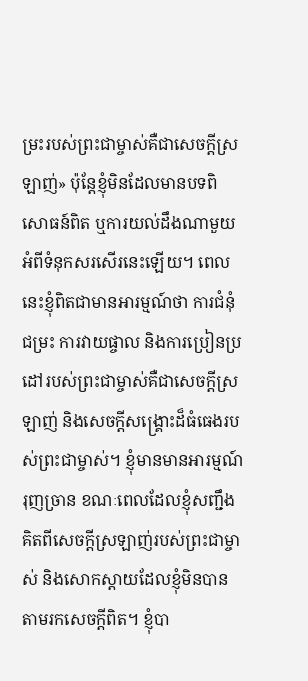ម្រះរបស់ព្រះជាម្ចាស់គឺជាសេចក្ដីស្រឡាញ់» ប៉ុន្តែខ្ញុំមិនដែលមានបទពិសោធន៍ពិត ឬការយល់ដឹងណាមួយអំពីទំនុកសរសើរនេះឡើយ។ ពេលនេះខ្ញុំពិតជាមានអារម្មណ៍ថា ការជំនុំជម្រះ ការវាយផ្ចាល និងការប្រៀនប្រដៅរបស់ព្រះជាម្ចាស់គឺជាសេចក្ដីស្រឡាញ់ និងសេចក្ដីសង្គ្រោះដ៏ធំធេងរបស់ព្រះជាម្ចាស់។ ខ្ញុំមានមានអារម្មណ៍រុញច្រាន ខណៈពេលដែលខ្ញុំសញ្ជឹងគិតពីសេចក្ដីស្រឡាញ់របស់ព្រះជាម្ចាស់ និងសោកស្ដាយដែលខ្ញុំមិនបានតាមរកសេចក្ដីពិត។ ខ្ញុំបា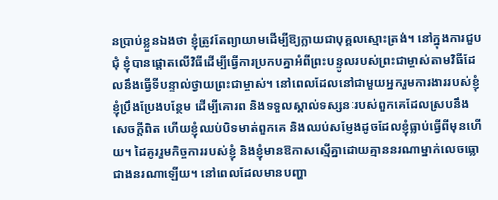នប្រាប់ខ្លួនឯងថា ខ្ញុំត្រូវតែព្យាយាមដើម្បីឱ្យក្លាយជាបុគ្គលស្មោះត្រង់។ នៅក្នុងការជួបជុំ ខ្ញុំបានផ្ដោតលើវិធីដើម្បីធ្វើការប្រកបគ្នាអំពីព្រះបន្ទូលរបស់ព្រះជាម្ចាស់តាមវិធីដែលនឹងធ្វើទីបន្ទាល់ថ្វាយព្រះជាម្ចាស់។ នៅពេលដែលនៅជាមួយអ្នករួមការងាររបស់ខ្ញុំ ខ្ញុំប្រឹងប្រែងបន្ថែម ដើម្បីគោរព និងទទួលស្គាល់ទស្សនៈរបស់ពួកគេដែលស្របនឹងសេចក្ដីពិត ហើយខ្ញុំឈប់បិទមាត់ពួកគេ និងឈប់សម្ញែងដូចដែលខ្ញុំធ្លាប់ធ្វើពីមុនហើយ។ ដៃគូររួមកិច្ចការរបស់ខ្ញុំ និងខ្ញុំមានឱកាសស្មើគ្នាដោយគ្មាននរណាម្នាក់លេចធ្លោជាងនរណាឡើយ។ នៅពេលដែលមានបញ្ហា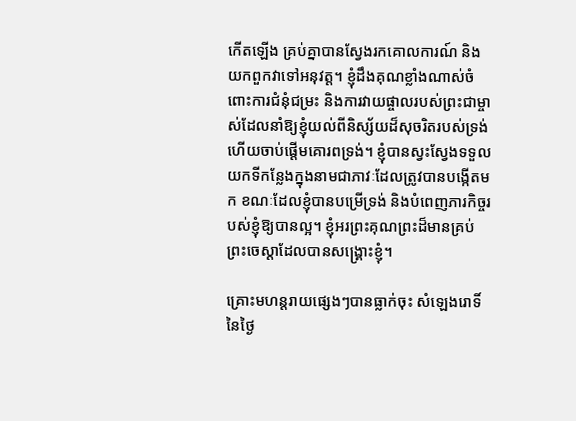កើតឡើង គ្រប់គ្នាបានស្វែងរកគោលការណ៍ និងយកពួកវាទៅអនុវត្ត។ ខ្ញុំដឹងគុណខ្លាំងណាស់ចំពោះការជំនុំជម្រះ និងការវាយផ្ចាលរបស់ព្រះជាម្ចាស់ដែលនាំឱ្យខ្ញុំយល់ពីនិស្ស័យដ៏សុចរិតរបស់ទ្រង់ ហើយចាប់ផ្ដើមគោរពទ្រង់។ ខ្ញុំបានស្វះស្វែងទទួលយកទីកន្លែងក្នុងនាមជាភាវៈដែលត្រូវបានបង្កើតមក ខណៈដែលខ្ញុំបានបម្រើទ្រង់ និងបំពេញភារកិច្ចរបស់ខ្ញុំឱ្យបានល្អ។ ខ្ញុំអរព្រះគុណព្រះដ៏មានគ្រប់ព្រះចេស្ដាដែលបានសង្គ្រោះខ្ញុំ។

គ្រោះមហន្តរាយផ្សេងៗបានធ្លាក់ចុះ សំឡេងរោទិ៍នៃថ្ងៃ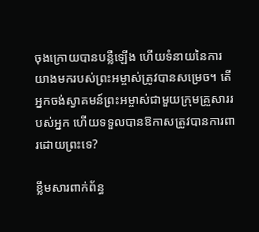ចុងក្រោយបានបន្លឺឡើង ហើយទំនាយនៃការយាងមករបស់ព្រះអម្ចាស់ត្រូវបានសម្រេច។ តើអ្នកចង់ស្វាគមន៍ព្រះអម្ចាស់ជាមួយក្រុមគ្រួសាររបស់អ្នក ហើយទទួលបានឱកាសត្រូវបានការពារដោយព្រះទេ?

ខ្លឹមសារពាក់ព័ន្ធ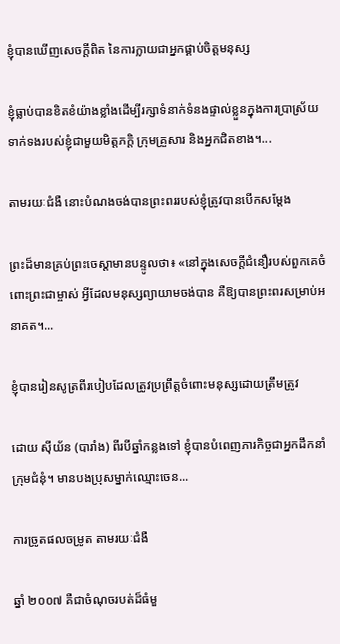ខ្ញុំបានឃើញសេចក្ដីពិត នៃការក្លាយជាអ្នកផ្គាប់ចិត្តមនុស្ស

ខ្ញុំធ្លាប់បានខិតខំយ៉ាងខ្លាំងដើម្បីរក្សាទំនាក់ទំនងផ្ទាល់ខ្លួនក្នុងការប្រាស្រ័យទាក់ទងរបស់ខ្ញុំជាមួយមិត្តភក្តិ ក្រុមគ្រួសារ និងអ្នកជិតខាង។...

តាមរយៈជំងឺ នោះបំណងចង់បានព្រះពររបស់ខ្ញុំត្រូវបានបើកសម្ដែង

ព្រះដ៏មានគ្រប់ព្រះចេស្ដាមានបន្ទូលថា៖ «នៅក្នុងសេចក្ដីជំនឿរបស់ពួកគេចំពោះព្រះជាម្ចាស់ អ្វីដែលមនុស្សព្យាយាមចង់បាន គឺឱ្យបានព្រះពរសម្រាប់អនាគត។...

ខ្ញុំបានរៀនសូត្រពីរបៀបដែលត្រូវប្រព្រឹត្តចំពោះមនុស្សដោយត្រឹមត្រូវ

ដោយ ស៊ីយ័ន (បារាំង) ពីរបីឆ្នាំកន្លងទៅ ខ្ញុំបានបំពេញភារកិច្ចជាអ្នកដឹកនាំក្រុមជំនុំ។ មានបងប្រុសម្នាក់ឈ្មោះចេន...

ការច្រូតផលចម្រូត តាមរយៈជំងឺ

ឆ្នាំ ២០០៧ គឺជាចំណុចរបត់ដ៏ធំមួ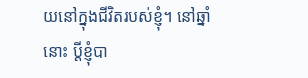យនៅក្នុងជីវិតរបស់ខ្ញុំ។ នៅឆ្នាំនោះ ប្ដីខ្ញុំបា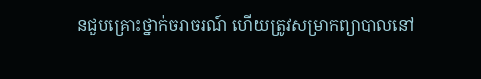នជួបគ្រោះថ្នាក់ចរាចរណ៍ ហើយត្រូវសម្រាកព្យាបាលនៅ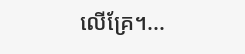លើគ្រែ។...